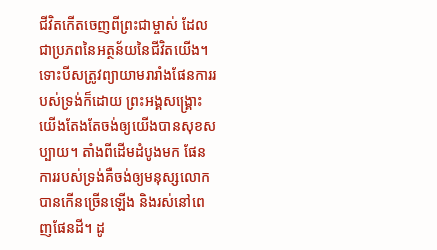ជីវិតកើតចេញពីព្រះជាម្ចាស់ ដែលជាប្រភពនៃអត្ថន័យនៃជីវិតយើង។ ទោះបីសត្រូវព្យាយាមរារាំងផែនការរបស់ទ្រង់ក៏ដោយ ព្រះអង្គសង្គ្រោះយើងតែងតែចង់ឲ្យយើងបានសុខសប្បាយ។ តាំងពីដើមដំបូងមក ផែនការរបស់ទ្រង់គឺចង់ឲ្យមនុស្សលោកបានកើនច្រើនឡើង និងរស់នៅពេញផែនដី។ ដូ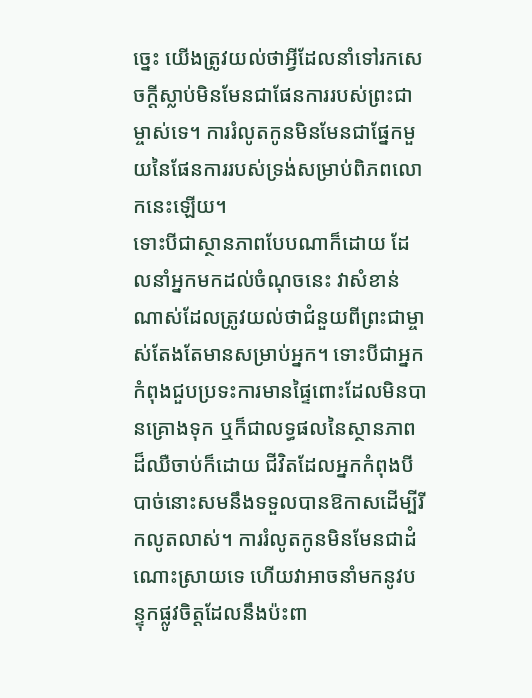ច្នេះ យើងត្រូវយល់ថាអ្វីដែលនាំទៅរកសេចក្តីស្លាប់មិនមែនជាផែនការរបស់ព្រះជាម្ចាស់ទេ។ ការរំលូតកូនមិនមែនជាផ្នែកមួយនៃផែនការរបស់ទ្រង់សម្រាប់ពិភពលោកនេះឡើយ។
ទោះបីជាស្ថានភាពបែបណាក៏ដោយ ដែលនាំអ្នកមកដល់ចំណុចនេះ វាសំខាន់ណាស់ដែលត្រូវយល់ថាជំនួយពីព្រះជាម្ចាស់តែងតែមានសម្រាប់អ្នក។ ទោះបីជាអ្នកកំពុងជួបប្រទះការមានផ្ទៃពោះដែលមិនបានគ្រោងទុក ឬក៏ជាលទ្ធផលនៃស្ថានភាពដ៏ឈឺចាប់ក៏ដោយ ជីវិតដែលអ្នកកំពុងបីបាច់នោះសមនឹងទទួលបានឱកាសដើម្បីរីកលូតលាស់។ ការរំលូតកូនមិនមែនជាដំណោះស្រាយទេ ហើយវាអាចនាំមកនូវបន្ទុកផ្លូវចិត្តដែលនឹងប៉ះពា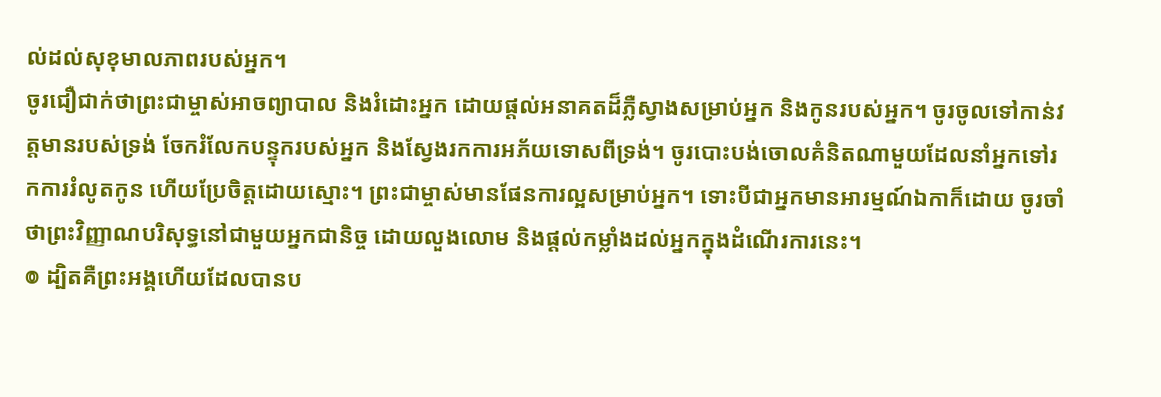ល់ដល់សុខុមាលភាពរបស់អ្នក។
ចូរជឿជាក់ថាព្រះជាម្ចាស់អាចព្យាបាល និងរំដោះអ្នក ដោយផ្តល់អនាគតដ៏ភ្លឺស្វាងសម្រាប់អ្នក និងកូនរបស់អ្នក។ ចូរចូលទៅកាន់វត្តមានរបស់ទ្រង់ ចែករំលែកបន្ទុករបស់អ្នក និងស្វែងរកការអភ័យទោសពីទ្រង់។ ចូរបោះបង់ចោលគំនិតណាមួយដែលនាំអ្នកទៅរកការរំលូតកូន ហើយប្រែចិត្តដោយស្មោះ។ ព្រះជាម្ចាស់មានផែនការល្អសម្រាប់អ្នក។ ទោះបីជាអ្នកមានអារម្មណ៍ឯកាក៏ដោយ ចូរចាំថាព្រះវិញ្ញាណបរិសុទ្ធនៅជាមួយអ្នកជានិច្ច ដោយលួងលោម និងផ្តល់កម្លាំងដល់អ្នកក្នុងដំណើរការនេះ។
៙ ដ្បិតគឺព្រះអង្គហើយដែលបានប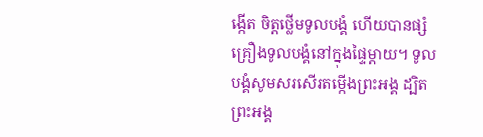ង្កើត ចិត្តថ្លើមទូលបង្គំ ហើយបានផ្សំគ្រឿងទូលបង្គំនៅក្នុងផ្ទៃម្តាយ។ ទូលបង្គំសូមសរសើរតម្កើងព្រះអង្គ ដ្បិតព្រះអង្គ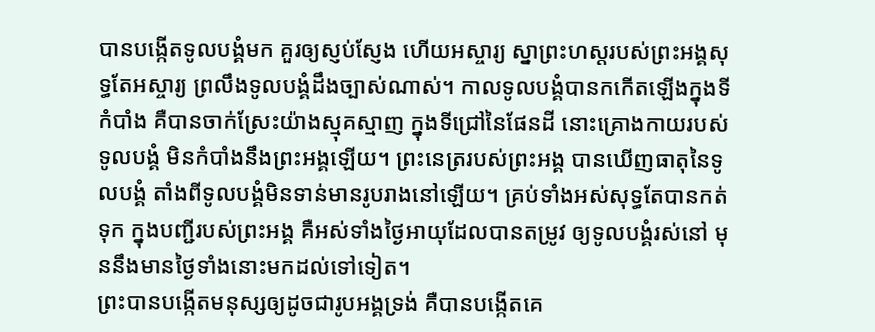បានបង្កើតទូលបង្គំមក គួរឲ្យស្ញប់ស្ញែង ហើយអស្ចារ្យ ស្នាព្រះហស្តរបស់ព្រះអង្គសុទ្ធតែអស្ចារ្យ ព្រលឹងទូលបង្គំដឹងច្បាស់ណាស់។ កាលទូលបង្គំបានកកើតឡើងក្នុងទីកំបាំង គឺបានចាក់ស្រែះយ៉ាងស្មុគស្មាញ ក្នុងទីជ្រៅនៃផែនដី នោះគ្រោងកាយរបស់ទូលបង្គំ មិនកំបាំងនឹងព្រះអង្គឡើយ។ ព្រះនេត្ររបស់ព្រះអង្គ បានឃើញធាតុនៃទូលបង្គំ តាំងពីទូលបង្គំមិនទាន់មានរូបរាងនៅឡើយ។ គ្រប់ទាំងអស់សុទ្ធតែបានកត់ទុក ក្នុងបញ្ជីរបស់ព្រះអង្គ គឺអស់ទាំងថ្ងៃអាយុដែលបានតម្រូវ ឲ្យទូលបង្គំរស់នៅ មុននឹងមានថ្ងៃទាំងនោះមកដល់ទៅទៀត។
ព្រះបានបង្កើតមនុស្សឲ្យដូចជារូបអង្គទ្រង់ គឺបានបង្កើតគេ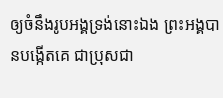ឲ្យចំនឹងរូបអង្គទ្រង់នោះឯង ព្រះអង្គបានបង្កើតគេ ជាប្រុសជា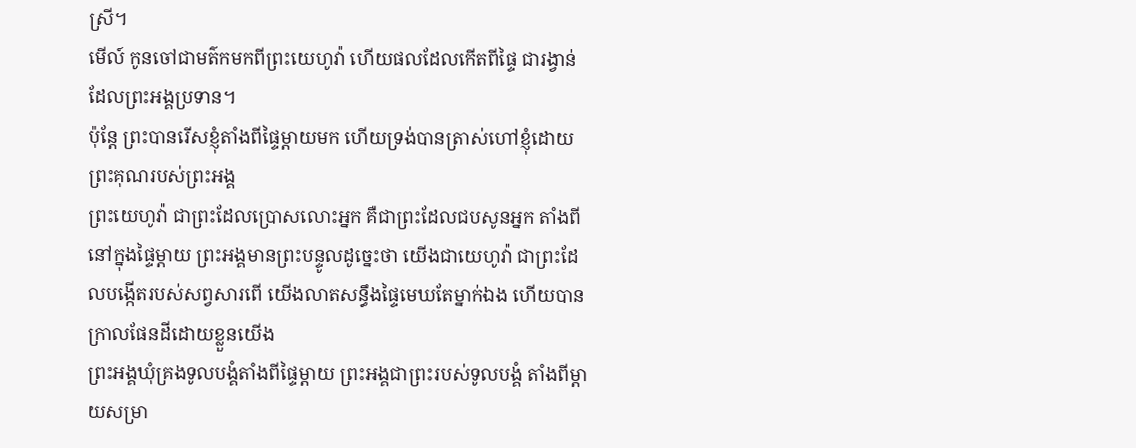ស្រី។
មើល៍ កូនចៅជាមត៌កមកពីព្រះយេហូវ៉ា ហើយផលដែលកើតពីផ្ទៃ ជារង្វាន់ដែលព្រះអង្គប្រទាន។
ប៉ុន្តែ ព្រះបានរើសខ្ញុំតាំងពីផ្ទៃម្តាយមក ហើយទ្រង់បានត្រាស់ហៅខ្ញុំដោយព្រះគុណរបស់ព្រះអង្គ
ព្រះយេហូវ៉ា ជាព្រះដែលប្រោសលោះអ្នក គឺជាព្រះដែលជបសូនអ្នក តាំងពីនៅក្នុងផ្ទៃម្តាយ ព្រះអង្គមានព្រះបន្ទូលដូច្នេះថា យើងជាយេហូវ៉ា ជាព្រះដែលបង្កើតរបស់សព្វសារពើ យើងលាតសន្ធឹងផ្ទៃមេឃតែម្នាក់ឯង ហើយបានក្រាលផែនដីដោយខ្លួនយើង
ព្រះអង្គឃុំគ្រងទូលបង្គំតាំងពីផ្ទៃម្ដាយ ព្រះអង្គជាព្រះរបស់ទូលបង្គំ តាំងពីម្ដាយសម្រា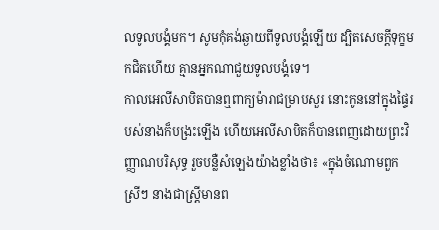លទូលបង្គំមក។ សូមកុំគង់ឆ្ងាយពីទូលបង្គំឡើយ ដ្បិតសេចក្ដីទុក្ខមកជិតហើយ គ្មានអ្នកណាជួយទូលបង្គំទេ។
កាលអេលីសាបិតបានឮពាក្យម៉ារាជម្រាបសួរ នោះកូននៅក្នុងផ្ទៃរបស់នាងក៏បង្រះឡើង ហើយអេលីសាបិតក៏បានពេញដោយព្រះវិញ្ញាណបរិសុទ្ធ រួចបន្លឺសំឡេងយ៉ាងខ្លាំងថា៖ «ក្នុងចំណោមពួកស្រីៗ នាងជាស្ត្រីមានព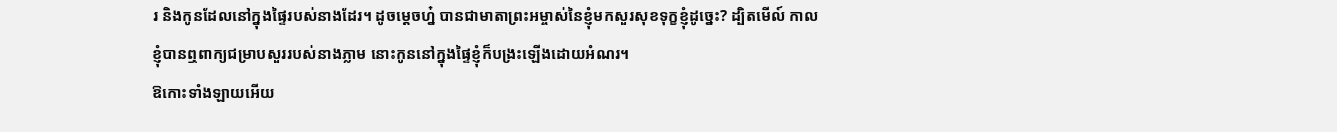រ និងកូនដែលនៅក្នុងផ្ទៃរបស់នាងដែរ។ ដូចម្តេចហ្ន៎ បានជាមាតាព្រះអម្ចាស់នៃខ្ញុំមកសួរសុខទុក្ខខ្ញុំដូច្នេះ? ដ្បិតមើល៍ កាលខ្ញុំបានឮពាក្យជម្រាបសួររបស់នាងភ្លាម នោះកូននៅក្នុងផ្ទៃខ្ញុំក៏បង្រះឡើងដោយអំណរ។
ឱកោះទាំងឡាយអើយ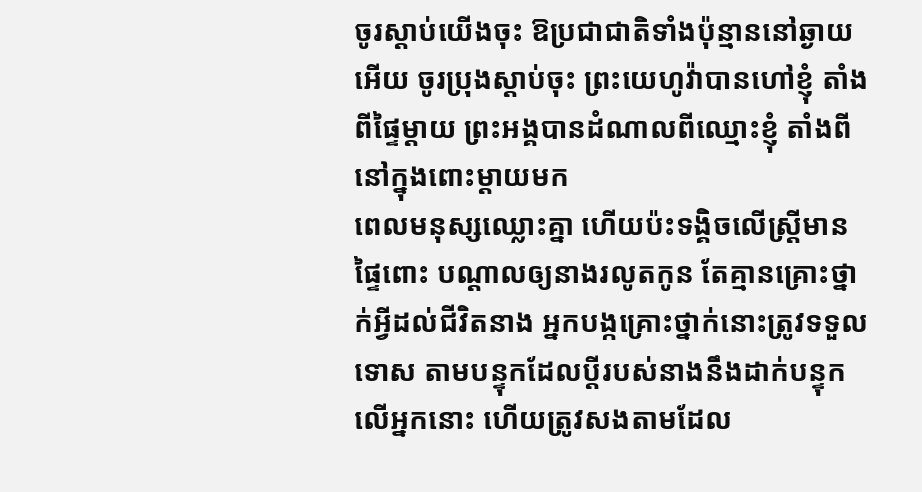ចូរស្តាប់យើងចុះ ឱប្រជាជាតិទាំងប៉ុន្មាននៅឆ្ងាយអើយ ចូរប្រុងស្តាប់ចុះ ព្រះយេហូវ៉ាបានហៅខ្ញុំ តាំងពីផ្ទៃម្តាយ ព្រះអង្គបានដំណាលពីឈ្មោះខ្ញុំ តាំងពីនៅក្នុងពោះម្តាយមក
ពេលមនុស្សឈ្លោះគ្នា ហើយប៉ះទង្គិចលើស្ត្រីមានផ្ទៃពោះ បណ្ដាលឲ្យនាងរលូតកូន តែគ្មានគ្រោះថ្នាក់អ្វីដល់ជីវិតនាង អ្នកបង្កគ្រោះថ្នាក់នោះត្រូវទទួលទោស តាមបន្ទុកដែលប្តីរបស់នាងនឹងដាក់បន្ទុកលើអ្នកនោះ ហើយត្រូវសងតាមដែល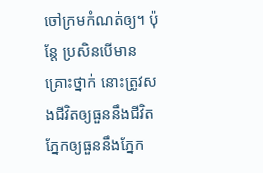ចៅក្រមកំណត់ឲ្យ។ ប៉ុន្តែ ប្រសិនបើមានគ្រោះថ្នាក់ នោះត្រូវសងជីវិតឲ្យធួននឹងជីវិត ភ្នែកឲ្យធួននឹងភ្នែក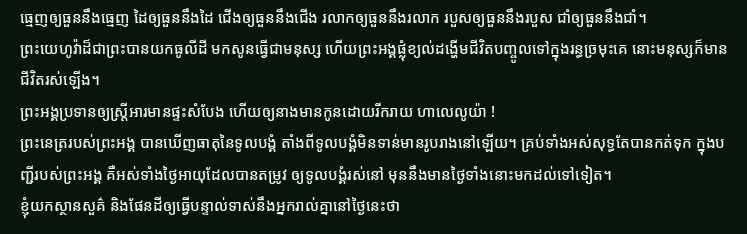ធ្មេញឲ្យធួននឹងធ្មេញ ដៃឲ្យធួននឹងដៃ ជើងឲ្យធួននឹងជើង រលាកឲ្យធួននឹងរលាក របួសឲ្យធួននឹងរបួស ជាំឲ្យធួននឹងជាំ។
ព្រះយេហូវ៉ាដ៏ជាព្រះបានយកធូលីដី មកសូនធ្វើជាមនុស្ស ហើយព្រះអង្គផ្លុំខ្យល់ដង្ហើមជីវិតបញ្ចូលទៅក្នុងរន្ធច្រមុះគេ នោះមនុស្សក៏មានជីវិតរស់ឡើង។
ព្រះអង្គប្រទានឲ្យស្ត្រីអារមានផ្ទះសំបែង ហើយឲ្យនាងមានកូនដោយរីករាយ ហាលេលូយ៉ា !
ព្រះនេត្ររបស់ព្រះអង្គ បានឃើញធាតុនៃទូលបង្គំ តាំងពីទូលបង្គំមិនទាន់មានរូបរាងនៅឡើយ។ គ្រប់ទាំងអស់សុទ្ធតែបានកត់ទុក ក្នុងបញ្ជីរបស់ព្រះអង្គ គឺអស់ទាំងថ្ងៃអាយុដែលបានតម្រូវ ឲ្យទូលបង្គំរស់នៅ មុននឹងមានថ្ងៃទាំងនោះមកដល់ទៅទៀត។
ខ្ញុំយកស្ថានសួគ៌ និងផែនដីឲ្យធ្វើបន្ទាល់ទាស់នឹងអ្នករាល់គ្នានៅថ្ងៃនេះថា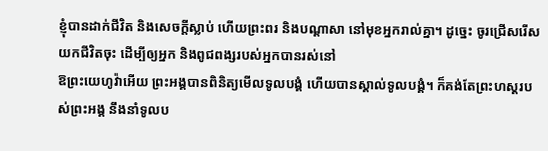ខ្ញុំបានដាក់ជីវិត និងសេចក្ដីស្លាប់ ហើយព្រះពរ និងបណ្ដាសា នៅមុខអ្នករាល់គ្នា។ ដូច្នេះ ចូរជ្រើសរើសយកជីវិតចុះ ដើម្បីឲ្យអ្នក និងពូជពង្សរបស់អ្នកបានរស់នៅ
ឱព្រះយេហូវ៉ាអើយ ព្រះអង្គបានពិនិត្យមើលទូលបង្គំ ហើយបានស្គាល់ទូលបង្គំ។ ក៏គង់តែព្រះហស្តរបស់ព្រះអង្គ នឹងនាំទូលប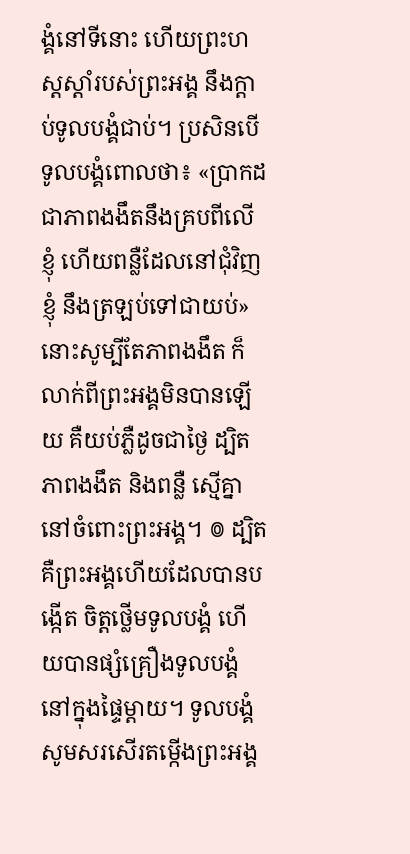ង្គំនៅទីនោះ ហើយព្រះហស្តស្តាំរបស់ព្រះអង្គ នឹងក្តាប់ទូលបង្គំជាប់។ ប្រសិនបើទូលបង្គំពោលថា៖ «ប្រាកដជាភាពងងឹតនឹងគ្របពីលើខ្ញុំ ហើយពន្លឺដែលនៅជុំវិញខ្ញុំ នឹងត្រឡប់ទៅជាយប់» នោះសូម្បីតែភាពងងឹត ក៏លាក់ពីព្រះអង្គមិនបានឡើយ គឺយប់ភ្លឺដូចជាថ្ងៃ ដ្បិតភាពងងឹត និងពន្លឺ ស្មើគ្នានៅចំពោះព្រះអង្គ។ ៙ ដ្បិតគឺព្រះអង្គហើយដែលបានបង្កើត ចិត្តថ្លើមទូលបង្គំ ហើយបានផ្សំគ្រឿងទូលបង្គំនៅក្នុងផ្ទៃម្តាយ។ ទូលបង្គំសូមសរសើរតម្កើងព្រះអង្គ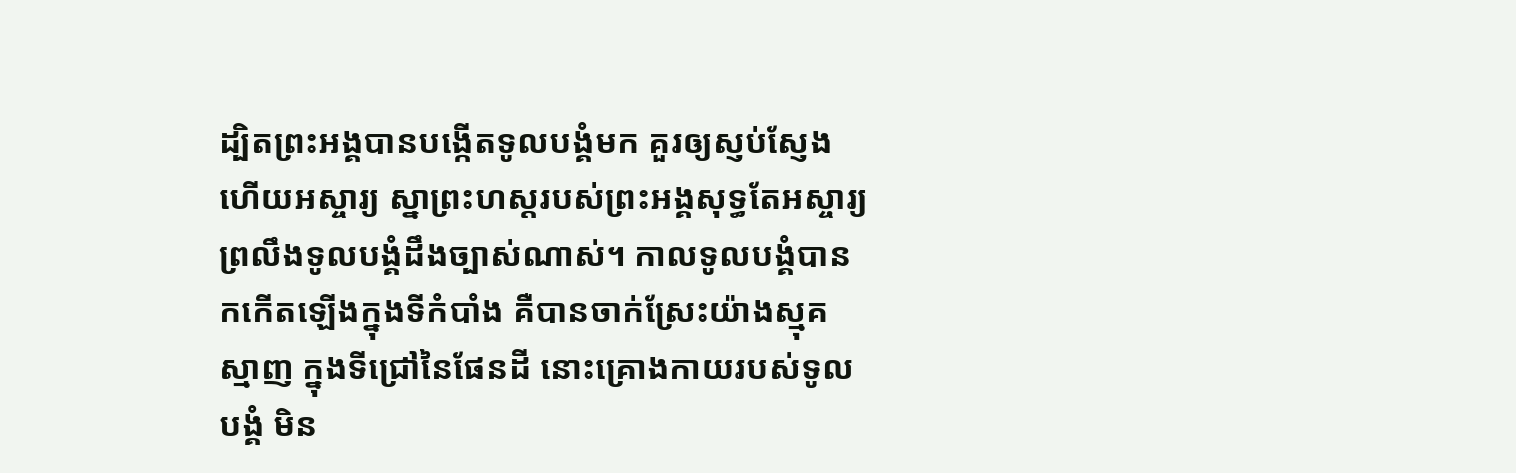ដ្បិតព្រះអង្គបានបង្កើតទូលបង្គំមក គួរឲ្យស្ញប់ស្ញែង ហើយអស្ចារ្យ ស្នាព្រះហស្តរបស់ព្រះអង្គសុទ្ធតែអស្ចារ្យ ព្រលឹងទូលបង្គំដឹងច្បាស់ណាស់។ កាលទូលបង្គំបានកកើតឡើងក្នុងទីកំបាំង គឺបានចាក់ស្រែះយ៉ាងស្មុគស្មាញ ក្នុងទីជ្រៅនៃផែនដី នោះគ្រោងកាយរបស់ទូលបង្គំ មិន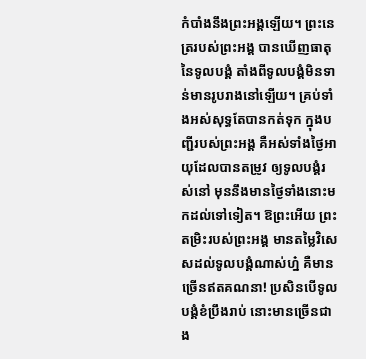កំបាំងនឹងព្រះអង្គឡើយ។ ព្រះនេត្ររបស់ព្រះអង្គ បានឃើញធាតុនៃទូលបង្គំ តាំងពីទូលបង្គំមិនទាន់មានរូបរាងនៅឡើយ។ គ្រប់ទាំងអស់សុទ្ធតែបានកត់ទុក ក្នុងបញ្ជីរបស់ព្រះអង្គ គឺអស់ទាំងថ្ងៃអាយុដែលបានតម្រូវ ឲ្យទូលបង្គំរស់នៅ មុននឹងមានថ្ងៃទាំងនោះមកដល់ទៅទៀត។ ឱព្រះអើយ ព្រះតម្រិះរបស់ព្រះអង្គ មានតម្លៃវិសេសដល់ទូលបង្គំណាស់ហ្ន៎ គឺមានច្រើនឥតគណនា! ប្រសិនបើទូលបង្គំខំប្រឹងរាប់ នោះមានច្រើនជាង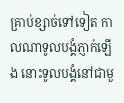គ្រាប់ខ្សាច់ទៅទៀត កាលណាទូលបង្គំភ្ញាក់ឡើង នោះទូលបង្គំនៅជាមួ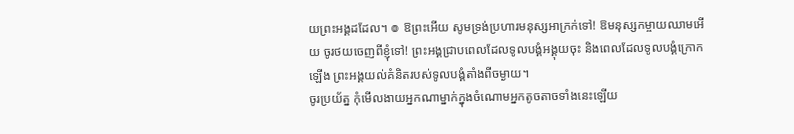យព្រះអង្គដដែល។ ៙ ឱព្រះអើយ សូមទ្រង់ប្រហារមនុស្សអាក្រក់ទៅ! ឱមនុស្សកម្ចាយឈាមអើយ ចូរថយចេញពីខ្ញុំទៅ! ព្រះអង្គជ្រាបពេលដែលទូលបង្គំអង្គុយចុះ និងពេលដែលទូលបង្គំក្រោកឡើង ព្រះអង្គយល់គំនិតរបស់ទូលបង្គំតាំងពីចម្ងាយ។
ចូរប្រយ័ត្ន កុំមើលងាយអ្នកណាម្នាក់ក្នុងចំណោមអ្នកតូចតាចទាំងនេះឡើយ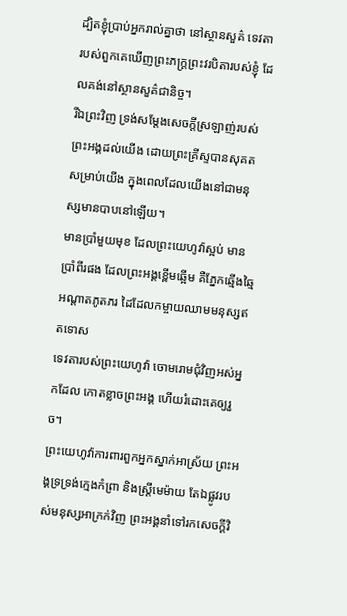ដ្បិតខ្ញុំប្រាប់អ្នករាល់គ្នាថា នៅស្ថានសួគ៌ ទេវតារបស់ពួកគេឃើញព្រះភក្ត្រព្រះវរបិតារបស់ខ្ញុំ ដែលគង់នៅស្ថានសួគ៌ជានិច្ច។
រីឯព្រះវិញ ទ្រង់សម្ដែងសេចក្តីស្រឡាញ់របស់ព្រះអង្គដល់យើង ដោយព្រះគ្រីស្ទបានសុគតសម្រាប់យើង ក្នុងពេលដែលយើងនៅជាមនុស្សមានបាបនៅឡើយ។
មានប្រាំមួយមុខ ដែលព្រះយេហូវ៉ាស្អប់ មានប្រាំពីរផង ដែលព្រះអង្គខ្ពើមឆ្អើម គឺភ្នែកឆ្មើងឆ្មៃ អណ្ដាតភូតភរ ដៃដែលកម្ចាយឈាមមនុស្សឥតទោស
ទេវតារបស់ព្រះយេហូវ៉ា ចោមរោមជុំវិញអស់អ្នកដែល កោតខ្លាចព្រះអង្គ ហើយរំដោះគេឲ្យរួច។
ព្រះយេហូវ៉ាការពារពួកអ្នកស្នាក់អាស្រ័យ ព្រះអង្គទ្រទ្រង់ក្មេងកំព្រា និងស្ត្រីមេម៉ាយ តែឯផ្លូវរបស់មនុស្សអាក្រក់វិញ ព្រះអង្គនាំទៅរកសេចក្ដីវិ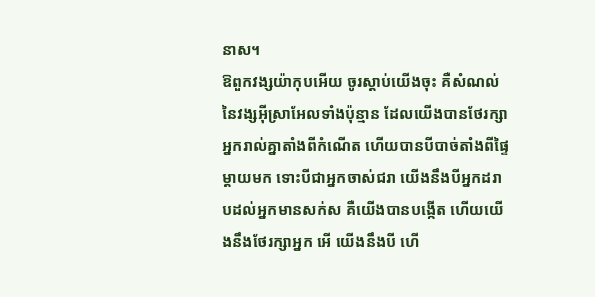នាស។
ឱពួកវង្សយ៉ាកុបអើយ ចូរស្តាប់យើងចុះ គឺសំណល់នៃវង្សអ៊ីស្រាអែលទាំងប៉ុន្មាន ដែលយើងបានថែរក្សាអ្នករាល់គ្នាតាំងពីកំណើត ហើយបានបីបាច់តាំងពីផ្ទៃម្តាយមក ទោះបីជាអ្នកចាស់ជរា យើងនឹងបីអ្នកដរាបដល់អ្នកមានសក់ស គឺយើងបានបង្កើត ហើយយើងនឹងថែរក្សាអ្នក អើ យើងនឹងបី ហើ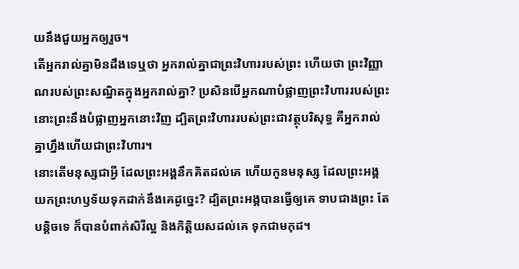យនឹងជួយអ្នកឲ្យរួច។
តើអ្នករាល់គ្នាមិនដឹងទេឬថា អ្នករាល់គ្នាជាព្រះវិហាររបស់ព្រះ ហើយថា ព្រះវិញ្ញាណរបស់ព្រះសណ្ឋិតក្នុងអ្នករាល់គ្នា? ប្រសិនបើអ្នកណាបំផ្លាញព្រះវិហាររបស់ព្រះ នោះព្រះនឹងបំផ្លាញអ្នកនោះវិញ ដ្បិតព្រះវិហាររបស់ព្រះជាវត្ថុបរិសុទ្ធ គឺអ្នករាល់គ្នាហ្នឹងហើយជាព្រះវិហារ។
នោះតើមនុស្សជាអ្វី ដែលព្រះអង្គនឹកគិតដល់គេ ហើយកូនមនុស្ស ដែលព្រះអង្គ យកព្រះហឫទ័យទុកដាក់នឹងគេដូច្នេះ? ដ្បិតព្រះអង្គបានធ្វើឲ្យគេ ទាបជាងព្រះ តែបន្តិចទេ ក៏បានបំពាក់សិរីល្អ និងកិត្តិយសដល់គេ ទុកជាមកុដ។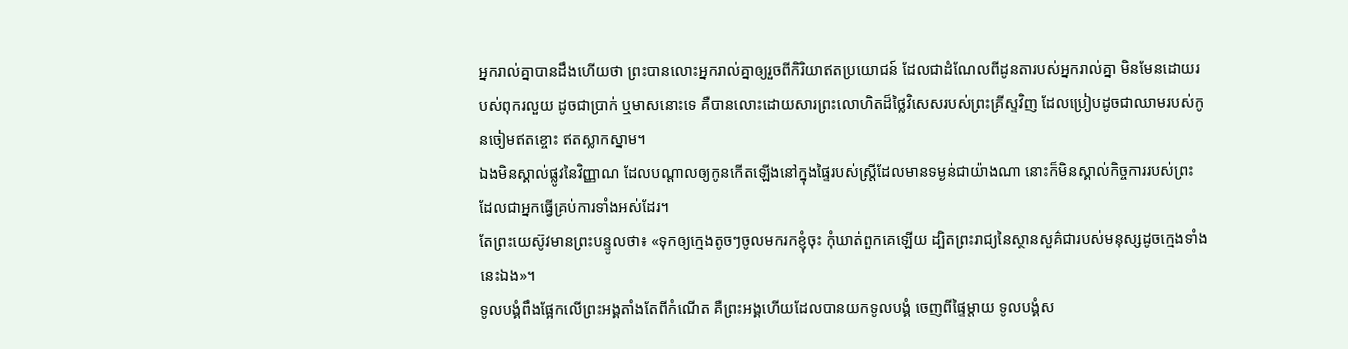អ្នករាល់គ្នាបានដឹងហើយថា ព្រះបានលោះអ្នករាល់គ្នាឲ្យរួចពីកិរិយាឥតប្រយោជន៍ ដែលជាដំណែលពីដូនតារបស់អ្នករាល់គ្នា មិនមែនដោយរបស់ពុករលួយ ដូចជាប្រាក់ ឬមាសនោះទេ គឺបានលោះដោយសារព្រះលោហិតដ៏ថ្លៃវិសេសរបស់ព្រះគ្រីស្ទវិញ ដែលប្រៀបដូចជាឈាមរបស់កូនចៀមឥតខ្ចោះ ឥតស្លាកស្នាម។
ឯងមិនស្គាល់ផ្លូវនៃវិញ្ញាណ ដែលបណ្ដាលឲ្យកូនកើតឡើងនៅក្នុងផ្ទៃរបស់ស្ត្រីដែលមានទម្ងន់ជាយ៉ាងណា នោះក៏មិនស្គាល់កិច្ចការរបស់ព្រះ ដែលជាអ្នកធ្វើគ្រប់ការទាំងអស់ដែរ។
តែព្រះយេស៊ូវមានព្រះបន្ទូលថា៖ «ទុកឲ្យក្មេងតូចៗចូលមករកខ្ញុំចុះ កុំឃាត់ពួកគេឡើយ ដ្បិតព្រះរាជ្យនៃស្ថានសួគ៌ជារបស់មនុស្សដូចក្មេងទាំងនេះឯង»។
ទូលបង្គំពឹងផ្អែកលើព្រះអង្គតាំងតែពីកំណើត គឺព្រះអង្គហើយដែលបានយកទូលបង្គំ ចេញពីផ្ទៃម្តាយ ទូលបង្គំស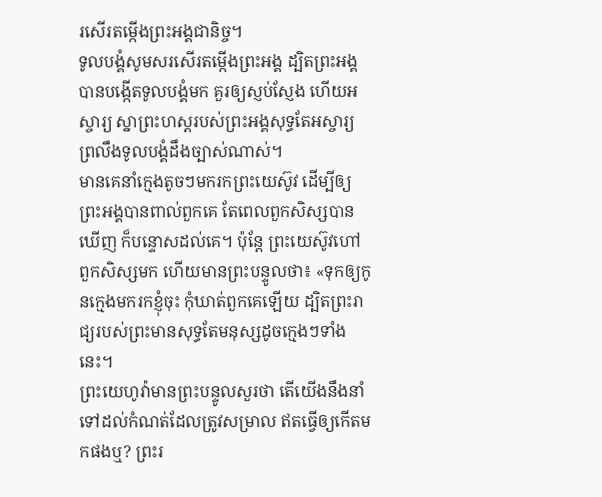រសើរតម្កើងព្រះអង្គជានិច្ច។
ទូលបង្គំសូមសរសើរតម្កើងព្រះអង្គ ដ្បិតព្រះអង្គបានបង្កើតទូលបង្គំមក គួរឲ្យស្ញប់ស្ញែង ហើយអស្ចារ្យ ស្នាព្រះហស្តរបស់ព្រះអង្គសុទ្ធតែអស្ចារ្យ ព្រលឹងទូលបង្គំដឹងច្បាស់ណាស់។
មានគេនាំក្មេងតូចៗមករកព្រះយេស៊ូវ ដើម្បីឲ្យព្រះអង្គបានពាល់ពួកគេ តែពេលពួកសិស្សបានឃើញ ក៏បន្ទោសដល់គេ។ ប៉ុន្តែ ព្រះយេស៊ូវហៅពួកសិស្សមក ហើយមានព្រះបន្ទូលថា៖ «ទុកឲ្យកូនក្មេងមករកខ្ញុំចុះ កុំឃាត់ពួកគេឡើយ ដ្បិតព្រះរាជ្យរបស់ព្រះមានសុទ្ធតែមនុស្សដូចក្មេងៗទាំងនេះ។
ព្រះយេហូវ៉ាមានព្រះបន្ទូលសួរថា តើយើងនឹងនាំទៅដល់កំណត់ដែលត្រូវសម្រាល ឥតធ្វើឲ្យកើតមកផងឬ? ព្រះរ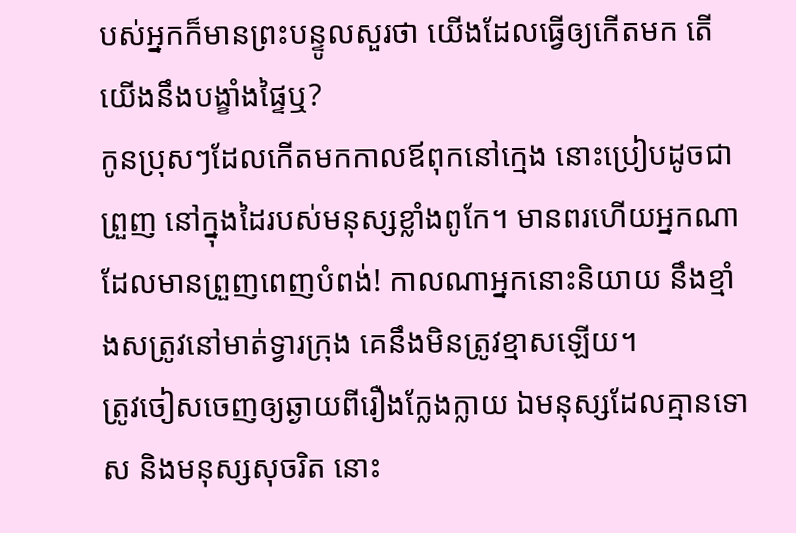បស់អ្នកក៏មានព្រះបន្ទូលសួរថា យើងដែលធ្វើឲ្យកើតមក តើយើងនឹងបង្ខាំងផ្ទៃឬ?
កូនប្រុសៗដែលកើតមកកាលឪពុកនៅក្មេង នោះប្រៀបដូចជាព្រួញ នៅក្នុងដៃរបស់មនុស្សខ្លាំងពូកែ។ មានពរហើយអ្នកណា ដែលមានព្រួញពេញបំពង់! កាលណាអ្នកនោះនិយាយ នឹងខ្មាំងសត្រូវនៅមាត់ទ្វារក្រុង គេនឹងមិនត្រូវខ្មាសឡើយ។
ត្រូវចៀសចេញឲ្យឆ្ងាយពីរឿងក្លែងក្លាយ ឯមនុស្សដែលគ្មានទោស និងមនុស្សសុចរិត នោះ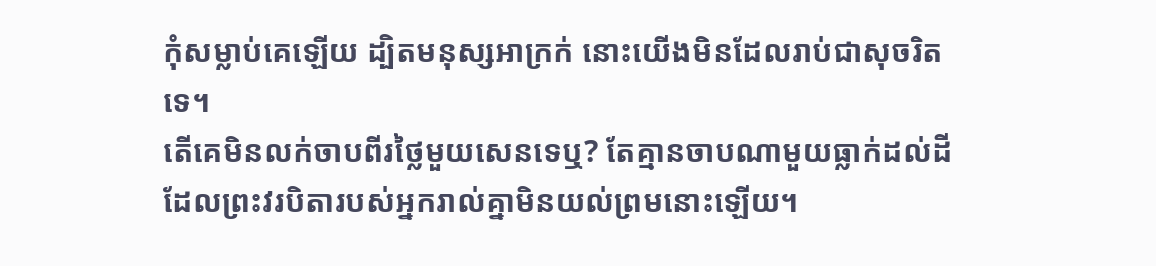កុំសម្លាប់គេឡើយ ដ្បិតមនុស្សអាក្រក់ នោះយើងមិនដែលរាប់ជាសុចរិតទេ។
តើគេមិនលក់ចាបពីរថ្លៃមួយសេនទេឬ? តែគ្មានចាបណាមួយធ្លាក់ដល់ដី ដែលព្រះវរបិតារបស់អ្នករាល់គ្នាមិនយល់ព្រមនោះឡើយ។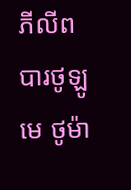ភីលីព បារថូឡូមេ ថូម៉ា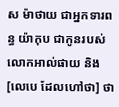ស ម៉ាថាយ ជាអ្នកទារពន្ធ យ៉ាកុប ជាកូនរបស់លោកអាល់ផាយ និង[លេបេ ដែលហៅថា] ថា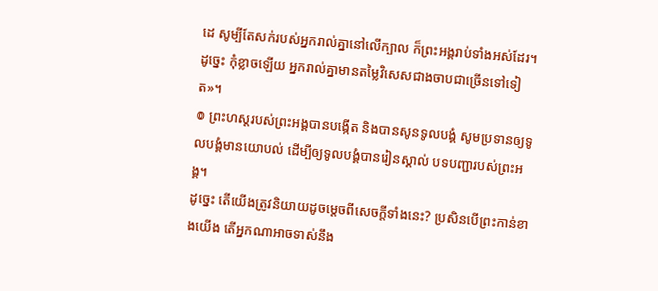ដេ សូម្បីតែសក់របស់អ្នករាល់គ្នានៅលើក្បាល ក៏ព្រះអង្គរាប់ទាំងអស់ដែរ។ ដូច្នេះ កុំខ្លាចឡើយ អ្នករាល់គ្នាមានតម្លៃវិសេសជាងចាបជាច្រើនទៅទៀត»។
៙ ព្រះហស្តរបស់ព្រះអង្គបានបង្កើត និងបានសូនទូលបង្គំ សូមប្រទានឲ្យទូលបង្គំមានយោបល់ ដើម្បីឲ្យទូលបង្គំបានរៀនស្គាល់ បទបញ្ជារបស់ព្រះអង្គ។
ដូច្នេះ តើយើងត្រូវនិយាយដូចម្តេចពីសេចក្តីទាំងនេះ? ប្រសិនបើព្រះកាន់ខាងយើង តើអ្នកណាអាចទាស់នឹង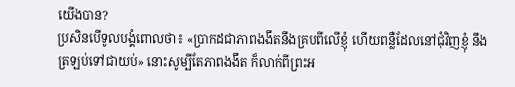យើងបាន?
ប្រសិនបើទូលបង្គំពោលថា៖ «ប្រាកដជាភាពងងឹតនឹងគ្របពីលើខ្ញុំ ហើយពន្លឺដែលនៅជុំវិញខ្ញុំ នឹងត្រឡប់ទៅជាយប់» នោះសូម្បីតែភាពងងឹត ក៏លាក់ពីព្រះអ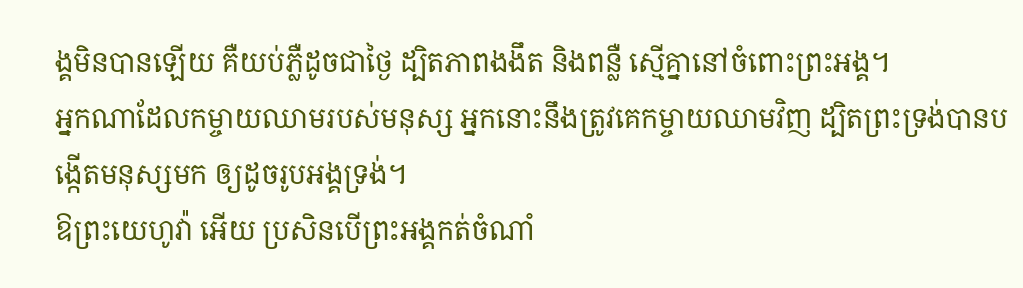ង្គមិនបានឡើយ គឺយប់ភ្លឺដូចជាថ្ងៃ ដ្បិតភាពងងឹត និងពន្លឺ ស្មើគ្នានៅចំពោះព្រះអង្គ។
អ្នកណាដែលកម្ចាយឈាមរបស់មនុស្ស អ្នកនោះនឹងត្រូវគេកម្ចាយឈាមវិញ ដ្បិតព្រះទ្រង់បានបង្កើតមនុស្សមក ឲ្យដូចរូបអង្គទ្រង់។
ឱព្រះយេហូវ៉ា អើយ ប្រសិនបើព្រះអង្គកត់ចំណាំ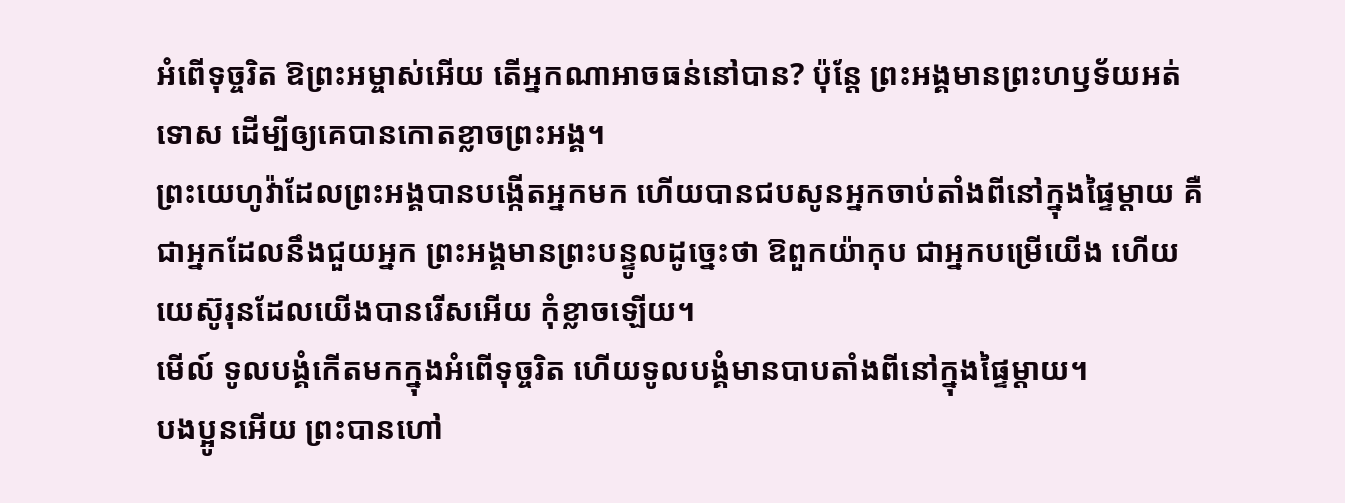អំពើទុច្ចរិត ឱព្រះអម្ចាស់អើយ តើអ្នកណាអាចធន់នៅបាន? ប៉ុន្តែ ព្រះអង្គមានព្រះហឫទ័យអត់ទោស ដើម្បីឲ្យគេបានកោតខ្លាចព្រះអង្គ។
ព្រះយេហូវ៉ាដែលព្រះអង្គបានបង្កើតអ្នកមក ហើយបានជបសូនអ្នកចាប់តាំងពីនៅក្នុងផ្ទៃម្តាយ គឺជាអ្នកដែលនឹងជួយអ្នក ព្រះអង្គមានព្រះបន្ទូលដូច្នេះថា ឱពួកយ៉ាកុប ជាអ្នកបម្រើយើង ហើយយេស៊ូរុនដែលយើងបានរើសអើយ កុំខ្លាចឡើយ។
មើល៍ ទូលបង្គំកើតមកក្នុងអំពើទុច្ចរិត ហើយទូលបង្គំមានបាបតាំងពីនៅក្នុងផ្ទៃម្ដាយ។
បងប្អូនអើយ ព្រះបានហៅ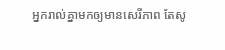អ្នករាល់គ្នាមកឲ្យមានសេរីភាព តែសូ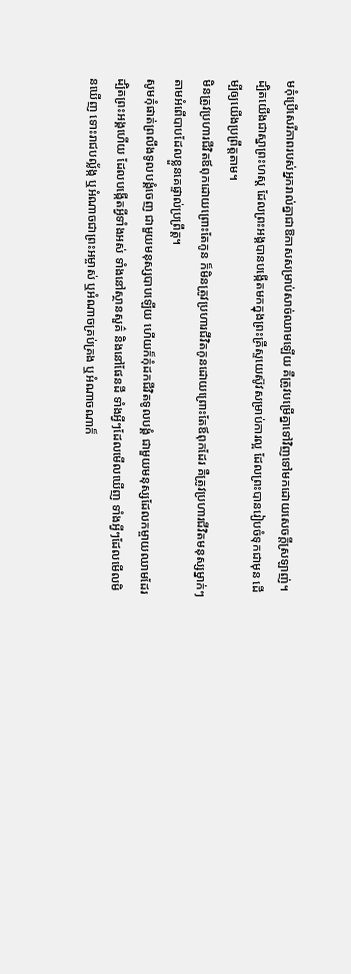មកុំប្រើសេរីភាពរបស់អ្នករាល់គ្នាជាឱកាសសម្រាប់សាច់ឈាមឡើយ គឺត្រូវបម្រើគ្នាទៅវិញទៅមកដោយសេចក្ដីស្រឡាញ់។
ដ្បិតយើងជាស្នាព្រះហស្ត ដែលព្រះអង្គបានបង្កើតមកក្នុងព្រះគ្រីស្ទយេស៊ូវសម្រាប់ការល្អ ដែលព្រះបានរៀបចំទុកជាមុន ដើម្បីឲ្យយើងប្រព្រឹត្តតាម។
មិនត្រូវប្រហារជីវិតឪពុកដោយព្រោះតែកូន ក៏មិនត្រូវប្រហារជីវិតកូនដោយព្រោះតែឪពុកដែរ គឺត្រូវប្រហារជីវិតមនុស្សម្នាក់ៗ តាមអំពើបាបដែលខ្លួនគេផ្ទាល់ប្រព្រឹត្ត។
សូមកុំផាត់ព្រលឹងទូលបង្គំចេញ ជាមួយមនុស្សបាបឡើយ ហើយក៏កុំដកជីវិតទូលបង្គំ ជាមួយមនុស្សដែលកម្ចាយឈាមដែរ
ដ្បិតព្រះអង្គហើយ ដែលបង្កើតអ្វីទាំងអស់ ទាំងនៅស្ថានសួគ៌ និងនៅផែនដី ទាំងអ្វីៗដែលមើលឃើញ ទាំងអ្វីៗដែលមើលមិនឃើញ ទោះរាជបល្ល័ង្ក ឬអំណាចជាព្រះអម្ចាស់ ឬអំណាចគ្រប់គ្រង ឬអំណាចណាក៏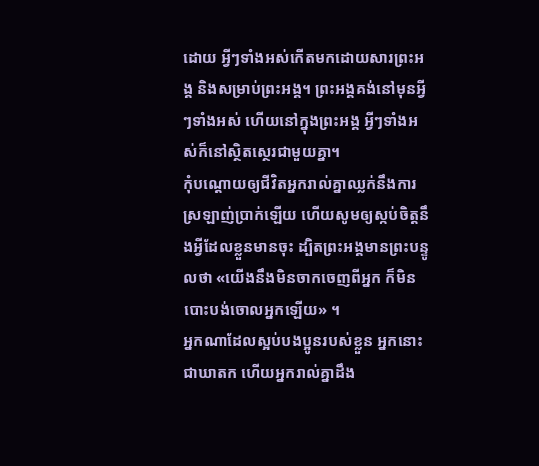ដោយ អ្វីៗទាំងអស់កើតមកដោយសារព្រះអង្គ និងសម្រាប់ព្រះអង្គ។ ព្រះអង្គគង់នៅមុនអ្វីៗទាំងអស់ ហើយនៅក្នុងព្រះអង្គ អ្វីៗទាំងអស់ក៏នៅស្ថិតស្ថេរជាមួយគ្នា។
កុំបណ្ដោយឲ្យជីវិតអ្នករាល់គ្នាឈ្លក់នឹងការស្រឡាញ់ប្រាក់ឡើយ ហើយសូមឲ្យស្កប់ចិត្តនឹងអ្វីដែលខ្លួនមានចុះ ដ្បិតព្រះអង្គមានព្រះបន្ទូលថា «យើងនឹងមិនចាកចេញពីអ្នក ក៏មិនបោះបង់ចោលអ្នកឡើយ» ។
អ្នកណាដែលស្អប់បងប្អូនរបស់ខ្លួន អ្នកនោះជាឃាតក ហើយអ្នករាល់គ្នាដឹង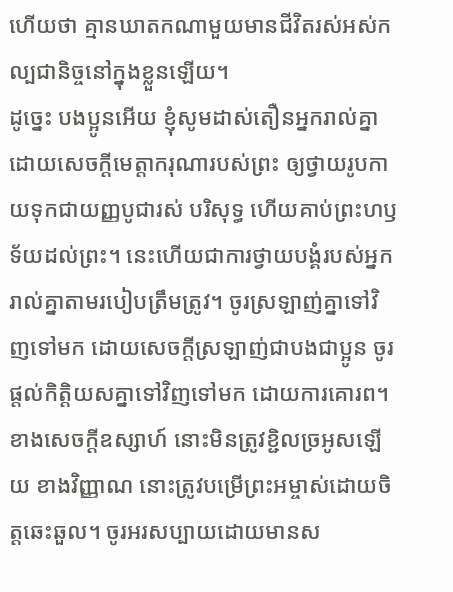ហើយថា គ្មានឃាតកណាមួយមានជីវិតរស់អស់កល្បជានិច្ចនៅក្នុងខ្លួនឡើយ។
ដូច្នេះ បងប្អូនអើយ ខ្ញុំសូមដាស់តឿនអ្នករាល់គ្នា ដោយសេចក្តីមេត្តាករុណារបស់ព្រះ ឲ្យថ្វាយរូបកាយទុកជាយញ្ញបូជារស់ បរិសុទ្ធ ហើយគាប់ព្រះហឫទ័យដល់ព្រះ។ នេះហើយជាការថ្វាយបង្គំរបស់អ្នករាល់គ្នាតាមរបៀបត្រឹមត្រូវ។ ចូរស្រឡាញ់គ្នាទៅវិញទៅមក ដោយសេចក្ដីស្រឡាញ់ជាបងជាប្អូន ចូរផ្តល់កិត្តិយសគ្នាទៅវិញទៅមក ដោយការគោរព។ ខាងសេចក្ដីឧស្សាហ៍ នោះមិនត្រូវខ្ជិលច្រអូសឡើយ ខាងវិញ្ញាណ នោះត្រូវបម្រើព្រះអម្ចាស់ដោយចិត្តឆេះឆួល។ ចូរអរសប្បាយដោយមានស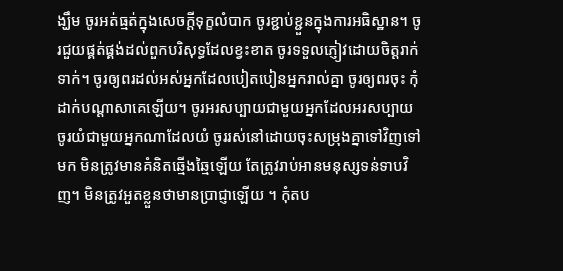ង្ឃឹម ចូរអត់ធ្មត់ក្នុងសេចក្តីទុក្ខលំបាក ចូរខ្ជាប់ខ្ជួនក្នុងការអធិស្ឋាន។ ចូរជួយផ្គត់ផ្គង់ដល់ពួកបរិសុទ្ធដែលខ្វះខាត ចូរទទួលភ្ញៀវដោយចិត្តរាក់ទាក់។ ចូរឲ្យពរដល់អស់អ្នកដែលបៀតបៀនអ្នករាល់គ្នា ចូរឲ្យពរចុះ កុំដាក់បណ្ដាសាគេឡើយ។ ចូរអរសប្បាយជាមួយអ្នកដែលអរសប្បាយ ចូរយំជាមួយអ្នកណាដែលយំ ចូររស់នៅដោយចុះសម្រុងគ្នាទៅវិញទៅមក មិនត្រូវមានគំនិតឆ្មើងឆ្មៃឡើយ តែត្រូវរាប់អានមនុស្សទន់ទាបវិញ។ មិនត្រូវអួតខ្លួនថាមានប្រាជ្ញាឡើយ ។ កុំតប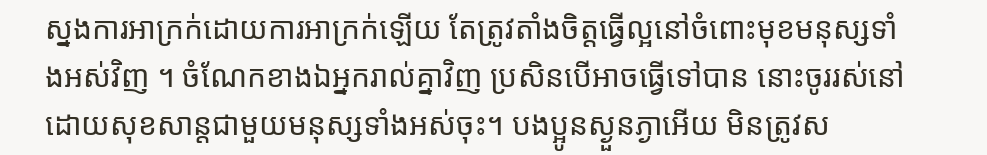ស្នងការអាក្រក់ដោយការអាក្រក់ឡើយ តែត្រូវតាំងចិត្តធ្វើល្អនៅចំពោះមុខមនុស្សទាំងអស់វិញ ។ ចំណែកខាងឯអ្នករាល់គ្នាវិញ ប្រសិនបើអាចធ្វើទៅបាន នោះចូររស់នៅដោយសុខសាន្តជាមួយមនុស្សទាំងអស់ចុះ។ បងប្អូនស្ងួនភ្ងាអើយ មិនត្រូវស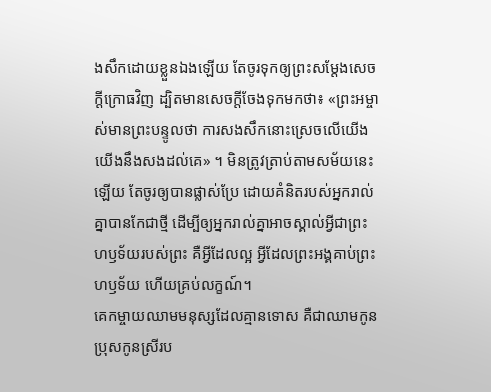ងសឹកដោយខ្លួនឯងឡើយ តែចូរទុកឲ្យព្រះសម្ដែងសេចក្ដីក្រោធវិញ ដ្បិតមានសេចក្តីចែងទុកមកថា៖ «ព្រះអម្ចាស់មានព្រះបន្ទូលថា ការសងសឹកនោះស្រេចលើយើង យើងនឹងសងដល់គេ» ។ មិនត្រូវត្រាប់តាមសម័យនេះឡើយ តែចូរឲ្យបានផ្លាស់ប្រែ ដោយគំនិតរបស់អ្នករាល់គ្នាបានកែជាថ្មី ដើម្បីឲ្យអ្នករាល់គ្នាអាចស្គាល់អ្វីជាព្រះហឫទ័យរបស់ព្រះ គឺអ្វីដែលល្អ អ្វីដែលព្រះអង្គគាប់ព្រះហឫទ័យ ហើយគ្រប់លក្ខណ៍។
គេកម្ចាយឈាមមនុស្សដែលគ្មានទោស គឺជាឈាមកូនប្រុសកូនស្រីរប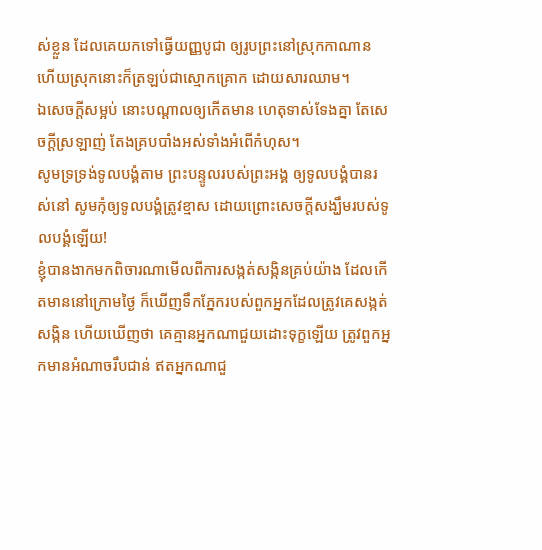ស់ខ្លួន ដែលគេយកទៅធ្វើយញ្ញបូជា ឲ្យរូបព្រះនៅស្រុកកាណាន ហើយស្រុកនោះក៏ត្រឡប់ជាស្មោកគ្រោក ដោយសារឈាម។
ឯសេចក្ដីសម្អប់ នោះបណ្ដាលឲ្យកើតមាន ហេតុទាស់ទែងគ្នា តែសេចក្ដីស្រឡាញ់ តែងគ្របបាំងអស់ទាំងអំពើកំហុស។
សូមទ្រទ្រង់ទូលបង្គំតាម ព្រះបន្ទូលរបស់ព្រះអង្គ ឲ្យទូលបង្គំបានរស់នៅ សូមកុំឲ្យទូលបង្គំត្រូវខ្មាស ដោយព្រោះសេចក្ដីសង្ឃឹមរបស់ទូលបង្គំឡើយ!
ខ្ញុំបានងាកមកពិចារណាមើលពីការសង្កត់សង្កិនគ្រប់យ៉ាង ដែលកើតមាននៅក្រោមថ្ងៃ ក៏ឃើញទឹកភ្នែករបស់ពួកអ្នកដែលត្រូវគេសង្កត់សង្កិន ហើយឃើញថា គេគ្មានអ្នកណាជួយដោះទុក្ខឡើយ ត្រូវពួកអ្នកមានអំណាចរឹបជាន់ ឥតអ្នកណាជួ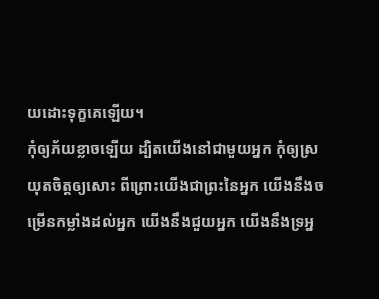យដោះទុក្ខគេឡើយ។
កុំឲ្យភ័យខ្លាចឡើយ ដ្បិតយើងនៅជាមួយអ្នក កុំឲ្យស្រយុតចិត្តឲ្យសោះ ពីព្រោះយើងជាព្រះនៃអ្នក យើងនឹងចម្រើនកម្លាំងដល់អ្នក យើងនឹងជួយអ្នក យើងនឹងទ្រអ្ន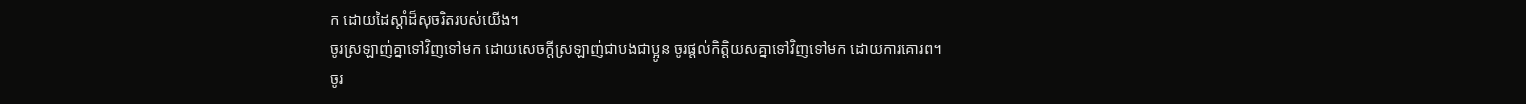ក ដោយដៃស្តាំដ៏សុចរិតរបស់យើង។
ចូរស្រឡាញ់គ្នាទៅវិញទៅមក ដោយសេចក្ដីស្រឡាញ់ជាបងជាប្អូន ចូរផ្តល់កិត្តិយសគ្នាទៅវិញទៅមក ដោយការគោរព។
ចូរ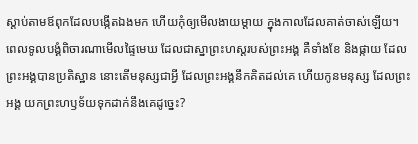ស្តាប់តាមឪពុកដែលបង្កើតឯងមក ហើយកុំឲ្យមើលងាយម្តាយ ក្នុងកាលដែលគាត់ចាស់ឡើយ។
ពេលទូលបង្គំពិចារណាមើលផ្ទៃមេឃ ដែលជាស្នាព្រះហស្តរបស់ព្រះអង្គ គឺទាំងខែ និងផ្កាយ ដែលព្រះអង្គបានប្រតិស្ឋាន នោះតើមនុស្សជាអ្វី ដែលព្រះអង្គនឹកគិតដល់គេ ហើយកូនមនុស្ស ដែលព្រះអង្គ យកព្រះហឫទ័យទុកដាក់នឹងគេដូច្នេះ?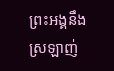ព្រះអង្គនឹងស្រឡាញ់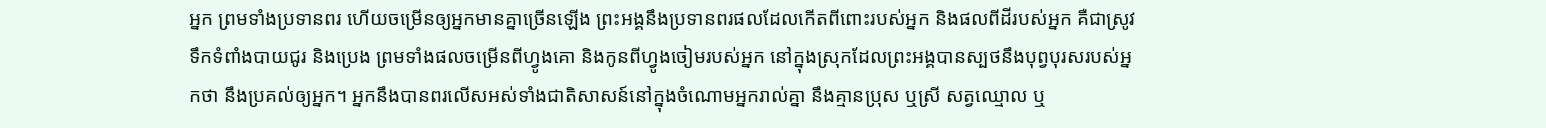អ្នក ព្រមទាំងប្រទានពរ ហើយចម្រើនឲ្យអ្នកមានគ្នាច្រើនឡើង ព្រះអង្គនឹងប្រទានពរផលដែលកើតពីពោះរបស់អ្នក និងផលពីដីរបស់អ្នក គឺជាស្រូវ ទឹកទំពាំងបាយជូរ និងប្រេង ព្រមទាំងផលចម្រើនពីហ្វូងគោ និងកូនពីហ្វូងចៀមរបស់អ្នក នៅក្នុងស្រុកដែលព្រះអង្គបានស្បថនឹងបុព្វបុរសរបស់អ្នកថា នឹងប្រគល់ឲ្យអ្នក។ អ្នកនឹងបានពរលើសអស់ទាំងជាតិសាសន៍នៅក្នុងចំណោមអ្នករាល់គ្នា នឹងគ្មានប្រុស ឬស្រី សត្វឈ្មោល ឬ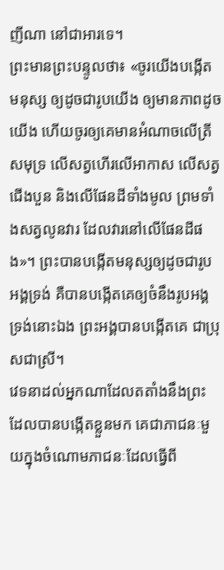ញីណា នៅជាអារទេ។
ព្រះមានព្រះបន្ទូលថា៖ «ចូរយើងបង្កើតមនុស្ស ឲ្យដូចជារូបយើង ឲ្យមានភាពដូចយើង ហើយចូរឲ្យគេមានអំណាចលើត្រីសមុទ្រ លើសត្វហើរលើអាកាស លើសត្វជើងបួន និងលើផែនដីទាំងមូល ព្រមទាំងសត្វលូនវារ ដែលវារនៅលើផែនដីផង»។ ព្រះបានបង្កើតមនុស្សឲ្យដូចជារូបអង្គទ្រង់ គឺបានបង្កើតគេឲ្យចំនឹងរូបអង្គទ្រង់នោះឯង ព្រះអង្គបានបង្កើតគេ ជាប្រុសជាស្រី។
វេទនាដល់អ្នកណាដែលតតាំងនឹងព្រះ ដែលបានបង្កើតខ្លួនមក គេជាភាជនៈមួយក្នុងចំណោមភាជនៈដែលធ្វើពី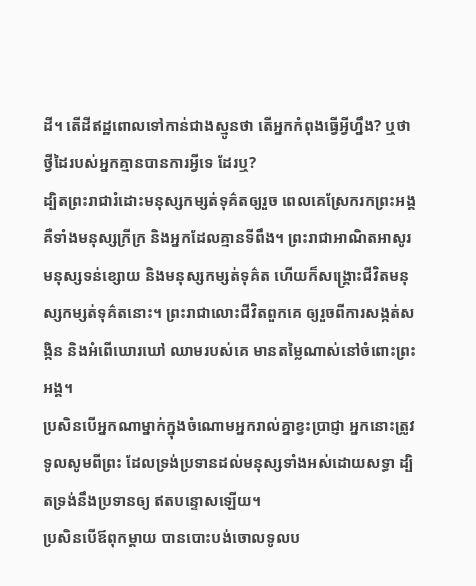ដី។ តើដីឥដ្ឋពោលទៅកាន់ជាងស្មូនថា តើអ្នកកំពុងធ្វើអ្វីហ្នឹង? ឬថា ថ្វីដៃរបស់អ្នកគ្មានបានការអ្វីទេ ដែរឬ?
ដ្បិតព្រះរាជារំដោះមនុស្សកម្សត់ទុគ៌តឲ្យរួច ពេលគេស្រែករកព្រះអង្គ គឺទាំងមនុស្សក្រីក្រ និងអ្នកដែលគ្មានទីពឹង។ ព្រះរាជាអាណិតអាសូរមនុស្សទន់ខ្សោយ និងមនុស្សកម្សត់ទុគ៌ត ហើយក៏សង្គ្រោះជីវិតមនុស្សកម្សត់ទុគ៌តនោះ។ ព្រះរាជាលោះជីវិតពួកគេ ឲ្យរួចពីការសង្កត់សង្កិន និងអំពើឃោរឃៅ ឈាមរបស់គេ មានតម្លៃណាស់នៅចំពោះព្រះអង្គ។
ប្រសិនបើអ្នកណាម្នាក់ក្នុងចំណោមអ្នករាល់គ្នាខ្វះប្រាជ្ញា អ្នកនោះត្រូវទូលសូមពីព្រះ ដែលទ្រង់ប្រទានដល់មនុស្សទាំងអស់ដោយសទ្ធា ដ្បិតទ្រង់នឹងប្រទានឲ្យ ឥតបន្ទោសឡើយ។
ប្រសិនបើឪពុកម្តាយ បានបោះបង់ចោលទូលប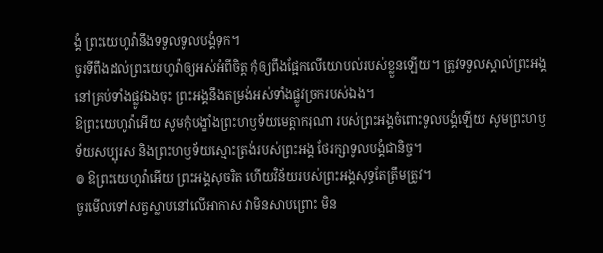ង្គំ ព្រះយេហូវ៉ានឹងទទួលទូលបង្គំទុក។
ចូរទីពឹងដល់ព្រះយេហូវ៉ាឲ្យអស់អំពីចិត្ត កុំឲ្យពឹងផ្អែកលើយោបល់របស់ខ្លួនឡើយ។ ត្រូវទទួលស្គាល់ព្រះអង្គនៅគ្រប់ទាំងផ្លូវឯងចុះ ព្រះអង្គនឹងតម្រង់អស់ទាំងផ្លូវច្រករបស់ឯង។
ឱព្រះយេហូវ៉ាអើយ សូមកុំបង្ខាំងព្រះហឫទ័យមេត្តាករុណា របស់ព្រះអង្គចំពោះទូលបង្គំឡើយ សូមព្រះហឫទ័យសប្បុរស និងព្រះហឫទ័យស្មោះត្រង់របស់ព្រះអង្គ ថែរក្សាទូលបង្គំជានិច្ច។
៙ ឱព្រះយេហូវ៉ាអើយ ព្រះអង្គសុចរិត ហើយវិន័យរបស់ព្រះអង្គសុទ្ធតែត្រឹមត្រូវ។
ចូរមើលទៅសត្វស្លាបនៅលើអាកាស វាមិនសាបព្រោះ មិន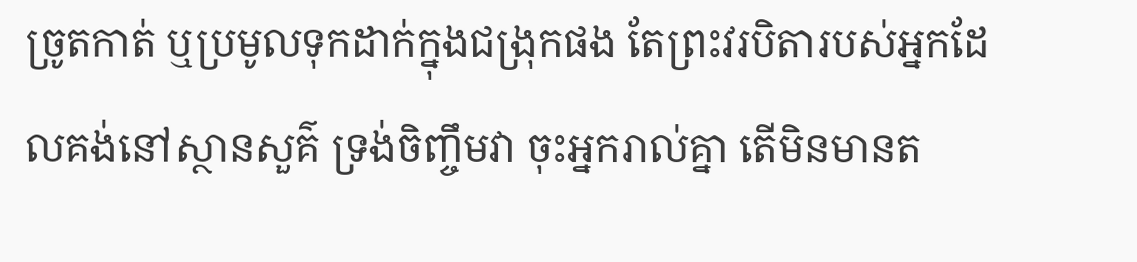ច្រូតកាត់ ឬប្រមូលទុកដាក់ក្នុងជង្រុកផង តែព្រះវរបិតារបស់អ្នកដែលគង់នៅស្ថានសួគ៌ ទ្រង់ចិញ្ចឹមវា ចុះអ្នករាល់គ្នា តើមិនមានត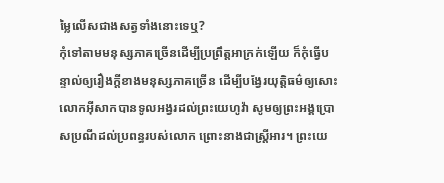ម្លៃលើសជាងសត្វទាំងនោះទេឬ?
កុំទៅតាមមនុស្សភាគច្រើនដើម្បីប្រព្រឹត្តអាក្រក់ឡើយ ក៏កុំធ្វើបន្ទាល់ឲ្យរឿងក្តីខាងមនុស្សភាគច្រើន ដើម្បីបង្វែរយុត្តិធម៌ឲ្យសោះ
លោកអ៊ីសាកបានទូលអង្វរដល់ព្រះយេហូវ៉ា សូមឲ្យព្រះអង្គប្រោសប្រណីដល់ប្រពន្ធរបស់លោក ព្រោះនាងជាស្ត្រីអារ។ ព្រះយេ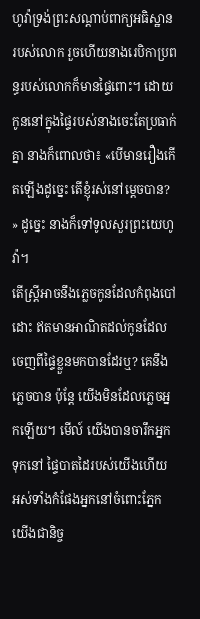ហូវ៉ាទ្រង់ព្រះសណ្ដាប់ពាក្យអធិស្ឋានរបស់លោក រួចហើយនាងរេបិកាប្រពន្ធរបស់លោកក៏មានផ្ទៃពោះ។ ដោយកូននៅក្នុងផ្ទៃរបស់នាងចេះតែប្រធាក់គ្នា នាងក៏ពោលថា៖ «បើមានរឿងកើតឡើងដូច្នេះ តើខ្ញុំរស់នៅម្ដេចបាន? » ដូច្នេះ នាងក៏ទៅទូលសួរព្រះយេហូវ៉ា។
តើស្ត្រីអាចនឹងភ្លេចកូនដែលកំពុងបៅដោះ ឥតមានអាណិតដល់កូនដែលចេញពីផ្ទៃខ្លួនមកបានដែរឬ? គេនឹងភ្លេចបាន ប៉ុន្តែ យើងមិនដែលភ្លេចអ្នកឡើយ។ មើល៍ យើងបានចារឹកអ្នកទុកនៅ ផ្ទៃបាតដៃរបស់យើងហើយ អស់ទាំងកំផែងអ្នកនៅចំពោះភ្នែកយើងជានិច្ច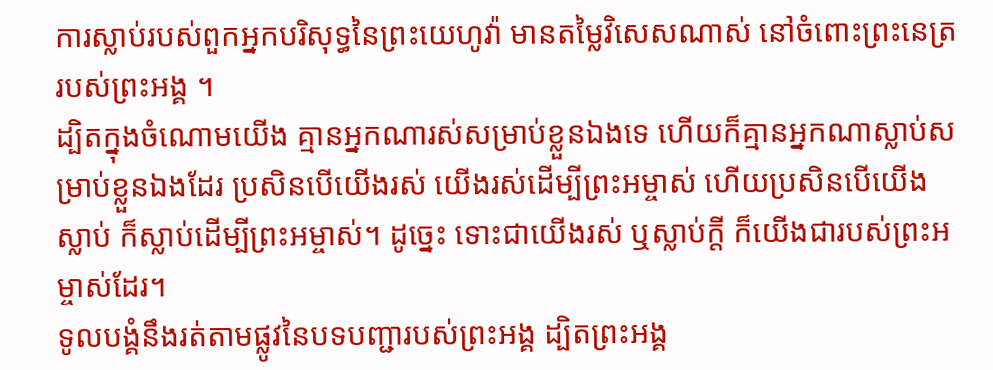ការស្លាប់របស់ពួកអ្នកបរិសុទ្ធនៃព្រះយេហូវ៉ា មានតម្លៃវិសេសណាស់ នៅចំពោះព្រះនេត្ររបស់ព្រះអង្គ ។
ដ្បិតក្នុងចំណោមយើង គ្មានអ្នកណារស់សម្រាប់ខ្លួនឯងទេ ហើយក៏គ្មានអ្នកណាស្លាប់សម្រាប់ខ្លួនឯងដែរ ប្រសិនបើយើងរស់ យើងរស់ដើម្បីព្រះអម្ចាស់ ហើយប្រសិនបើយើងស្លាប់ ក៏ស្លាប់ដើម្បីព្រះអម្ចាស់។ ដូច្នេះ ទោះជាយើងរស់ ឬស្លាប់ក្ដី ក៏យើងជារបស់ព្រះអម្ចាស់ដែរ។
ទូលបង្គំនឹងរត់តាមផ្លូវនៃបទបញ្ជារបស់ព្រះអង្គ ដ្បិតព្រះអង្គ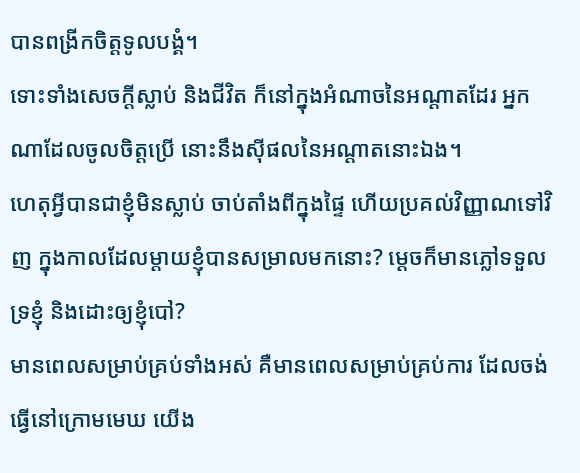បានពង្រីកចិត្តទូលបង្គំ។
ទោះទាំងសេចក្ដីស្លាប់ និងជីវិត ក៏នៅក្នុងអំណាចនៃអណ្ដាតដែរ អ្នកណាដែលចូលចិត្តប្រើ នោះនឹងស៊ីផលនៃអណ្ដាតនោះឯង។
ហេតុអ្វីបានជាខ្ញុំមិនស្លាប់ ចាប់តាំងពីក្នុងផ្ទៃ ហើយប្រគល់វិញ្ញាណទៅវិញ ក្នុងកាលដែលម្តាយខ្ញុំបានសម្រាលមកនោះ? ម្តេចក៏មានភ្លៅទទួលទ្រខ្ញុំ និងដោះឲ្យខ្ញុំបៅ?
មានពេលសម្រាប់គ្រប់ទាំងអស់ គឺមានពេលសម្រាប់គ្រប់ការ ដែលចង់ធ្វើនៅក្រោមមេឃ យើង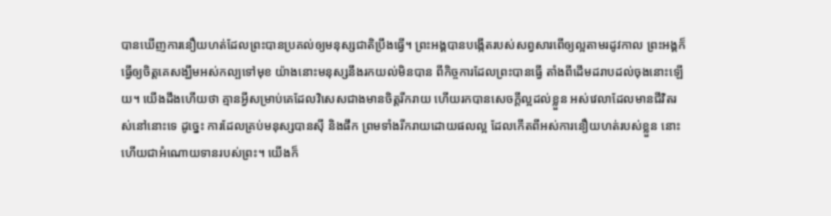បានឃើញការនឿយហត់ដែលព្រះបានប្រគល់ឲ្យមនុស្សជាតិប្រឹងធ្វើ។ ព្រះអង្គបានបង្កើតរបស់សព្វសារពើឲ្យល្អតាមរដូវកាល ព្រះអង្គក៏ធ្វើឲ្យចិត្តគេសង្ឃឹមអស់កល្បទៅមុខ យ៉ាងនោះមនុស្សនឹងរកយល់មិនបាន ពីកិច្ចការដែលព្រះបានធ្វើ តាំងពីដើមដរាបដល់ចុងនោះឡើយ។ យើងដឹងហើយថា គ្មានអ្វីសម្រាប់គេដែលវិសេសជាងមានចិត្តរីករាយ ហើយរកបានសេចក្ដីល្អដល់ខ្លួន អស់វេលាដែលមានជីវិតរស់នៅនោះទេ ដូច្នេះ ការដែលគ្រប់មនុស្សបានស៊ី និងផឹក ព្រមទាំងរីករាយដោយផលល្អ ដែលកើតពីអស់ការនឿយហត់របស់ខ្លួន នោះហើយជាអំណោយទានរបស់ព្រះ។ យើងក៏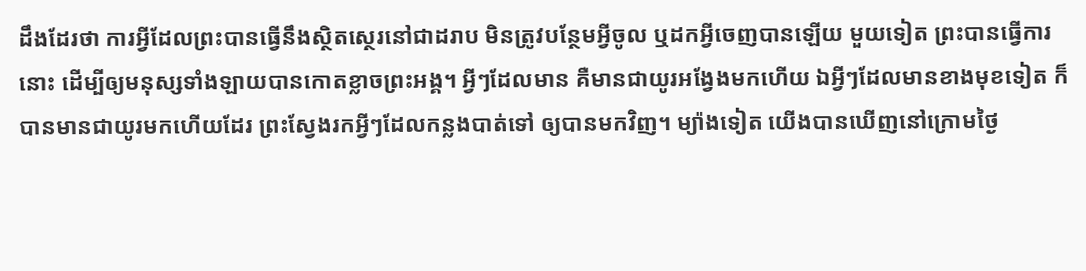ដឹងដែរថា ការអ្វីដែលព្រះបានធ្វើនឹងស្ថិតស្ថេរនៅជាដរាប មិនត្រូវបន្ថែមអ្វីចូល ឬដកអ្វីចេញបានឡើយ មួយទៀត ព្រះបានធ្វើការនោះ ដើម្បីឲ្យមនុស្សទាំងឡាយបានកោតខ្លាចព្រះអង្គ។ អ្វីៗដែលមាន គឺមានជាយូរអង្វែងមកហើយ ឯអ្វីៗដែលមានខាងមុខទៀត ក៏បានមានជាយូរមកហើយដែរ ព្រះស្វែងរកអ្វីៗដែលកន្លងបាត់ទៅ ឲ្យបានមកវិញ។ ម្យ៉ាងទៀត យើងបានឃើញនៅក្រោមថ្ងៃ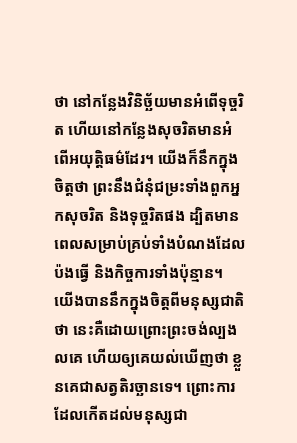ថា នៅកន្លែងវិនិច្ឆ័យមានអំពើទុច្ចរិត ហើយនៅកន្លែងសុចរិតមានអំពើអយុត្តិធម៌ដែរ។ យើងក៏នឹកក្នុងចិត្តថា ព្រះនឹងជំនុំជម្រះទាំងពួកអ្នកសុចរិត និងទុច្ចរិតផង ដ្បិតមានពេលសម្រាប់គ្រប់ទាំងបំណងដែលប៉ងធ្វើ និងកិច្ចការទាំងប៉ុន្មាន។ យើងបាននឹកក្នុងចិត្តពីមនុស្សជាតិថា នេះគឺដោយព្រោះព្រះចង់ល្បងលគេ ហើយឲ្យគេយល់ឃើញថា ខ្លួនគេជាសត្វតិរច្ឆានទេ។ ព្រោះការដែលកើតដល់មនុស្សជា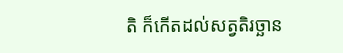តិ ក៏កើតដល់សត្វតិរច្ឆាន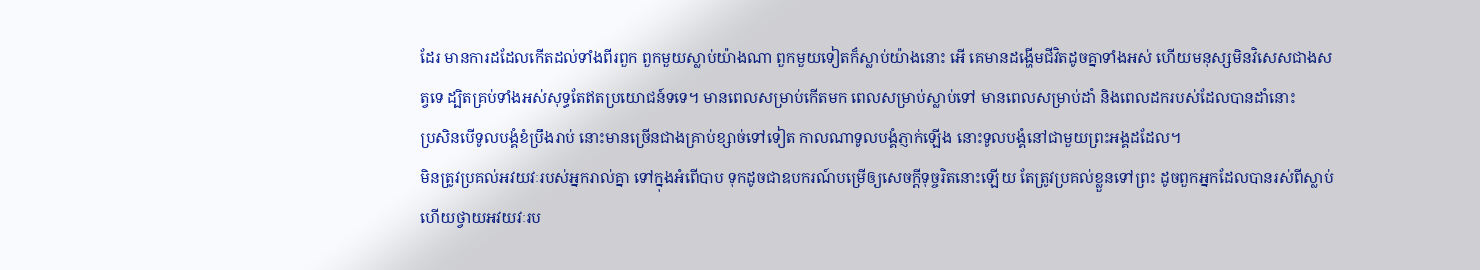ដែរ មានការដដែលកើតដល់ទាំងពីរពួក ពួកមួយស្លាប់យ៉ាងណា ពួកមួយទៀតក៏ស្លាប់យ៉ាងនោះ អើ គេមានដង្ហើមជីវិតដូចគ្នាទាំងអស់ ហើយមនុស្សមិនវិសេសជាងសត្វទេ ដ្បិតគ្រប់ទាំងអស់សុទ្ធតែឥតប្រយោជន៍ទទេ។ មានពេលសម្រាប់កើតមក ពេលសម្រាប់ស្លាប់ទៅ មានពេលសម្រាប់ដាំ និងពេលដករបស់ដែលបានដាំនោះ
ប្រសិនបើទូលបង្គំខំប្រឹងរាប់ នោះមានច្រើនជាងគ្រាប់ខ្សាច់ទៅទៀត កាលណាទូលបង្គំភ្ញាក់ឡើង នោះទូលបង្គំនៅជាមួយព្រះអង្គដដែល។
មិនត្រូវប្រគល់អវយវៈរបស់អ្នករាល់គ្នា ទៅក្នុងអំពើបាប ទុកដូចជាឧបករណ៍បម្រើឲ្យសេចក្ដីទុច្ចរិតនោះឡើយ តែត្រូវប្រគល់ខ្លួនទៅព្រះ ដូចពួកអ្នកដែលបានរស់ពីស្លាប់ ហើយថ្វាយអវយវៈរប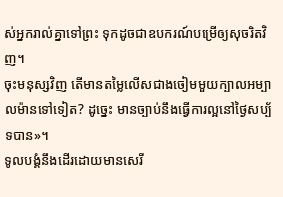ស់អ្នករាល់គ្នាទៅព្រះ ទុកដូចជាឧបករណ៍បម្រើឲ្យសុចរិតវិញ។
ចុះមនុស្សវិញ តើមានតម្លៃលើសជាងចៀមមួយក្បាលអម្បាលម៉ានទៅទៀត? ដូច្នេះ មានច្បាប់នឹងធ្វើការល្អនៅថ្ងៃសប្ប័ទបាន»។
ទូលបង្គំនឹងដើរដោយមានសេរី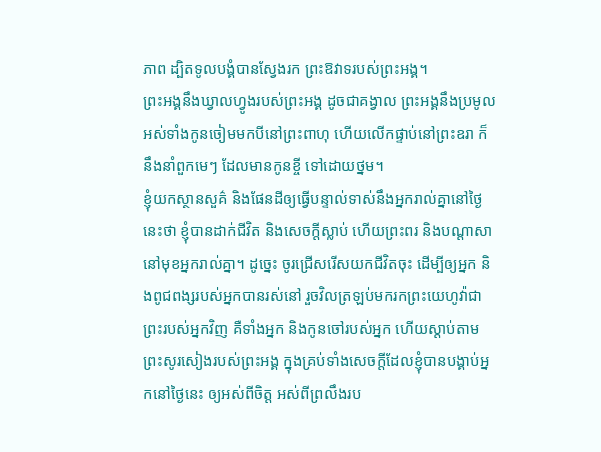ភាព ដ្បិតទូលបង្គំបានស្វែងរក ព្រះឱវាទរបស់ព្រះអង្គ។
ព្រះអង្គនឹងឃ្វាលហ្វូងរបស់ព្រះអង្គ ដូចជាគង្វាល ព្រះអង្គនឹងប្រមូលអស់ទាំងកូនចៀមមកបីនៅព្រះពាហុ ហើយលើកផ្ទាប់នៅព្រះឧរា ក៏នឹងនាំពួកមេៗ ដែលមានកូនខ្ចី ទៅដោយថ្នម។
ខ្ញុំយកស្ថានសួគ៌ និងផែនដីឲ្យធ្វើបន្ទាល់ទាស់នឹងអ្នករាល់គ្នានៅថ្ងៃនេះថា ខ្ញុំបានដាក់ជីវិត និងសេចក្ដីស្លាប់ ហើយព្រះពរ និងបណ្ដាសា នៅមុខអ្នករាល់គ្នា។ ដូច្នេះ ចូរជ្រើសរើសយកជីវិតចុះ ដើម្បីឲ្យអ្នក និងពូជពង្សរបស់អ្នកបានរស់នៅ រួចវិលត្រឡប់មករកព្រះយេហូវ៉ាជាព្រះរបស់អ្នកវិញ គឺទាំងអ្នក និងកូនចៅរបស់អ្នក ហើយស្តាប់តាមព្រះសូរសៀងរបស់ព្រះអង្គ ក្នុងគ្រប់ទាំងសេចក្ដីដែលខ្ញុំបានបង្គាប់អ្នកនៅថ្ងៃនេះ ឲ្យអស់ពីចិត្ត អស់ពីព្រលឹងរប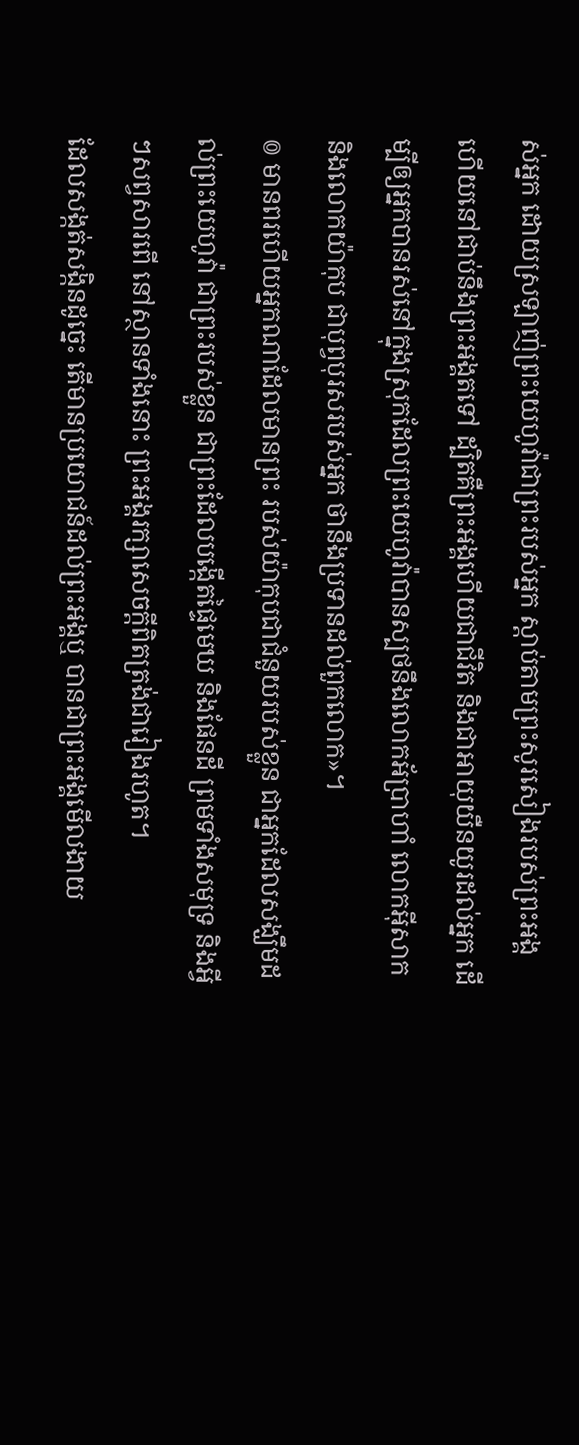ស់អ្នក ដោយស្រឡាញ់ព្រះយេហូវ៉ាជាព្រះរបស់អ្នក ស្តាប់តាមព្រះសូរសៀងរបស់ព្រះអង្គ ហើយនៅជាប់នឹងព្រះអង្គតទៅ ដ្បិតគឺព្រះអង្គហើយជាជីវិត និងជាអាយុយឺនយូរដល់អ្នក ដើម្បីឲ្យអ្នកបានរស់នៅក្នុងស្រុកដែលព្រះយេហូវ៉ាបានស្បថនឹងលោកអ័ប្រាហាំ លោកអ៊ីសាក និងលោកយ៉ាកុប ជាបុព្វបុរសរបស់អ្នក ថានឹងប្រទានដល់ពួកលោក»។
៙ មានពរហើយអ្នកណាដែលមានព្រះ របស់យ៉ាកុបជាជំនួយរបស់ខ្លួន ជាអ្នកដែលសង្ឃឹមដល់ព្រះយេហូវ៉ា ជាព្រះរបស់ខ្លួន ជាព្រះដែលបង្កើតផ្ទៃមេឃ និងផែនដី ព្រមទាំងសមុទ្រ និងអ្វីៗសព្វសារពើ នៅស្ថានទាំងនោះ ព្រះអង្គរក្សាសេចក្ដីពិតត្រង់ជារៀងរហូត។
ដែលសង្កត់សង្កិនដូច្នេះ តើមានប្រយោជន៍ដល់ព្រះអង្គឬ បានជាព្រះអង្គមើលងាយ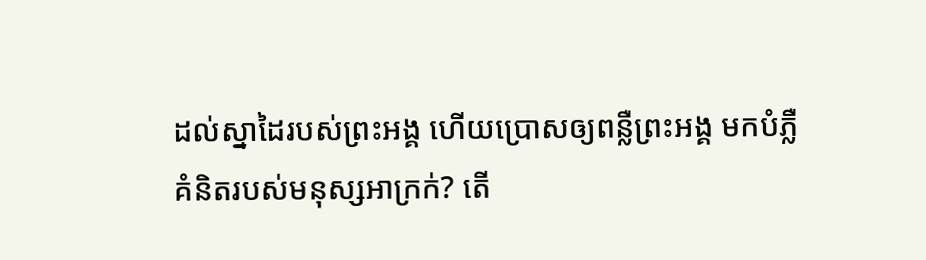ដល់ស្នាដៃរបស់ព្រះអង្គ ហើយប្រោសឲ្យពន្លឺព្រះអង្គ មកបំភ្លឺគំនិតរបស់មនុស្សអាក្រក់? តើ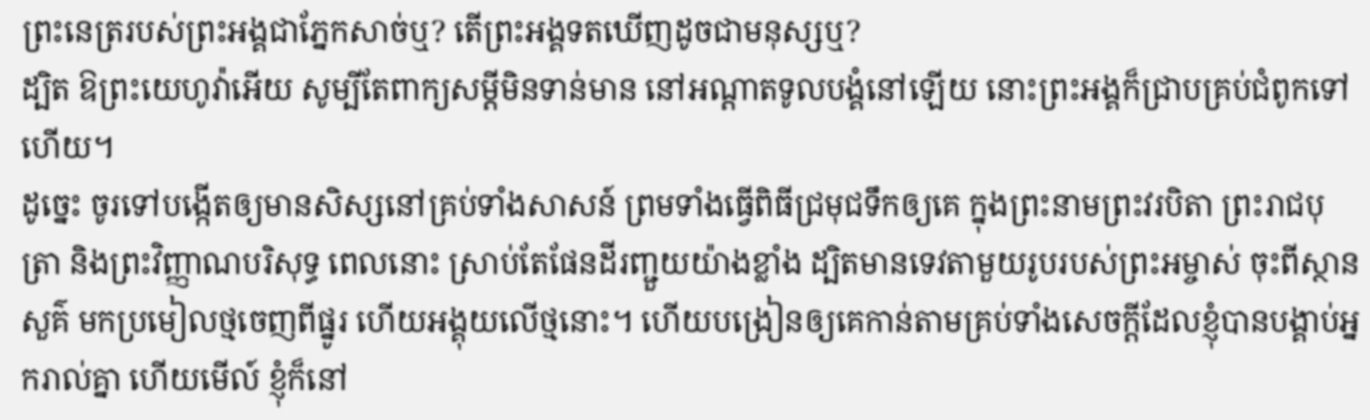ព្រះនេត្ររបស់ព្រះអង្គជាភ្នែកសាច់ឬ? តើព្រះអង្គទតឃើញដូចជាមនុស្សឬ?
ដ្បិត ឱព្រះយេហូវ៉ាអើយ សូម្បីតែពាក្យសម្ដីមិនទាន់មាន នៅអណ្ដាតទូលបង្គំនៅឡើយ នោះព្រះអង្គក៏ជ្រាបគ្រប់ជំពូកទៅហើយ។
ដូច្នេះ ចូរទៅបង្កើតឲ្យមានសិស្សនៅគ្រប់ទាំងសាសន៍ ព្រមទាំងធ្វើពិធីជ្រមុជទឹកឲ្យគេ ក្នុងព្រះនាមព្រះវរបិតា ព្រះរាជបុត្រា និងព្រះវិញ្ញាណបរិសុទ្ធ ពេលនោះ ស្រាប់តែផែនដីរញ្ជួយយ៉ាងខ្លាំង ដ្បិតមានទេវតាមួយរូបរបស់ព្រះអម្ចាស់ ចុះពីស្ថានសួគ៌ មកប្រមៀលថ្មចេញពីផ្នូរ ហើយអង្គុយលើថ្មនោះ។ ហើយបង្រៀនឲ្យគេកាន់តាមគ្រប់ទាំងសេចក្តីដែលខ្ញុំបានបង្គាប់អ្នករាល់គ្នា ហើយមើល៍ ខ្ញុំក៏នៅ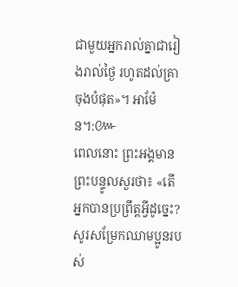ជាមួយអ្នករាល់គ្នាជារៀងរាល់ថ្ងៃ រហូតដល់គ្រាចុងបំផុត»។ អាម៉ែន។:៚
ពេលនោះ ព្រះអង្គមានព្រះបន្ទូលសួរថា៖ «តើអ្នកបានប្រព្រឹត្តអ្វីដូច្នេះ? សូរសម្រែកឈាមប្អូនរបស់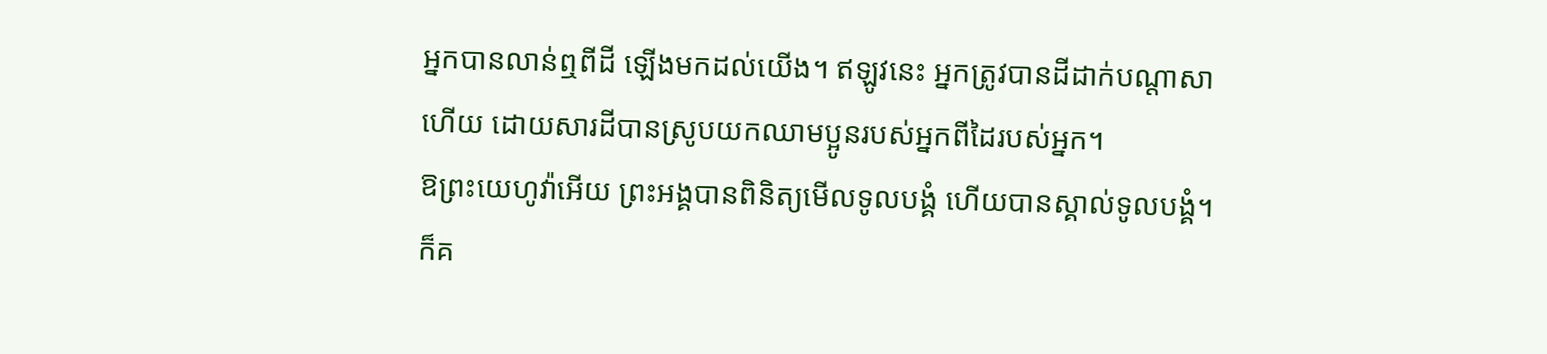អ្នកបានលាន់ឮពីដី ឡើងមកដល់យើង។ ឥឡូវនេះ អ្នកត្រូវបានដីដាក់បណ្ដាសាហើយ ដោយសារដីបានស្រូបយកឈាមប្អូនរបស់អ្នកពីដៃរបស់អ្នក។
ឱព្រះយេហូវ៉ាអើយ ព្រះអង្គបានពិនិត្យមើលទូលបង្គំ ហើយបានស្គាល់ទូលបង្គំ។ ក៏គ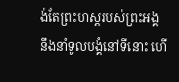ង់តែព្រះហស្តរបស់ព្រះអង្គ នឹងនាំទូលបង្គំនៅទីនោះ ហើ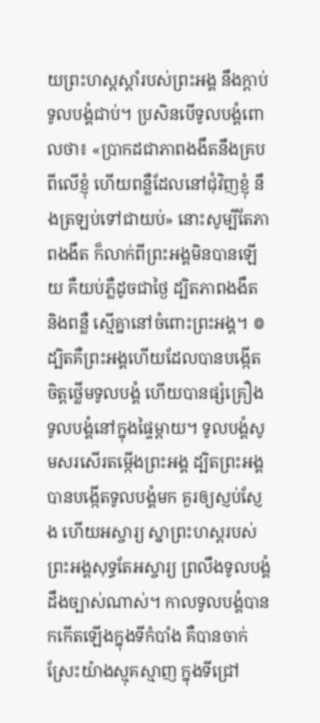យព្រះហស្តស្តាំរបស់ព្រះអង្គ នឹងក្តាប់ទូលបង្គំជាប់។ ប្រសិនបើទូលបង្គំពោលថា៖ «ប្រាកដជាភាពងងឹតនឹងគ្របពីលើខ្ញុំ ហើយពន្លឺដែលនៅជុំវិញខ្ញុំ នឹងត្រឡប់ទៅជាយប់» នោះសូម្បីតែភាពងងឹត ក៏លាក់ពីព្រះអង្គមិនបានឡើយ គឺយប់ភ្លឺដូចជាថ្ងៃ ដ្បិតភាពងងឹត និងពន្លឺ ស្មើគ្នានៅចំពោះព្រះអង្គ។ ៙ ដ្បិតគឺព្រះអង្គហើយដែលបានបង្កើត ចិត្តថ្លើមទូលបង្គំ ហើយបានផ្សំគ្រឿងទូលបង្គំនៅក្នុងផ្ទៃម្តាយ។ ទូលបង្គំសូមសរសើរតម្កើងព្រះអង្គ ដ្បិតព្រះអង្គបានបង្កើតទូលបង្គំមក គួរឲ្យស្ញប់ស្ញែង ហើយអស្ចារ្យ ស្នាព្រះហស្តរបស់ព្រះអង្គសុទ្ធតែអស្ចារ្យ ព្រលឹងទូលបង្គំដឹងច្បាស់ណាស់។ កាលទូលបង្គំបានកកើតឡើងក្នុងទីកំបាំង គឺបានចាក់ស្រែះយ៉ាងស្មុគស្មាញ ក្នុងទីជ្រៅ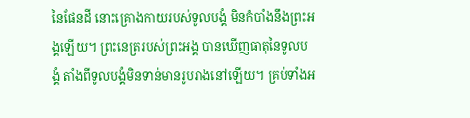នៃផែនដី នោះគ្រោងកាយរបស់ទូលបង្គំ មិនកំបាំងនឹងព្រះអង្គឡើយ។ ព្រះនេត្ររបស់ព្រះអង្គ បានឃើញធាតុនៃទូលបង្គំ តាំងពីទូលបង្គំមិនទាន់មានរូបរាងនៅឡើយ។ គ្រប់ទាំងអ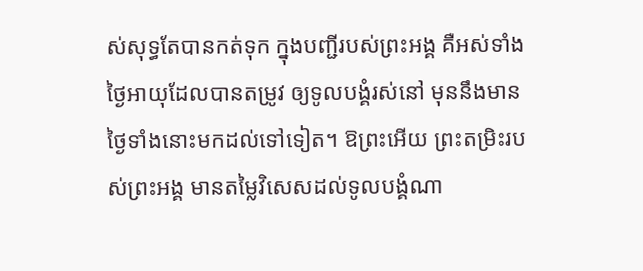ស់សុទ្ធតែបានកត់ទុក ក្នុងបញ្ជីរបស់ព្រះអង្គ គឺអស់ទាំងថ្ងៃអាយុដែលបានតម្រូវ ឲ្យទូលបង្គំរស់នៅ មុននឹងមានថ្ងៃទាំងនោះមកដល់ទៅទៀត។ ឱព្រះអើយ ព្រះតម្រិះរបស់ព្រះអង្គ មានតម្លៃវិសេសដល់ទូលបង្គំណា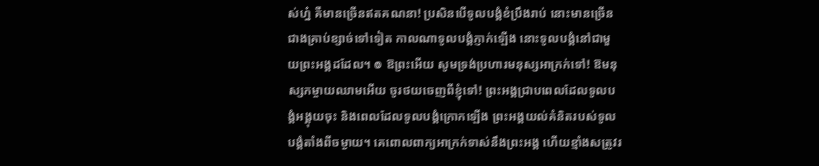ស់ហ្ន៎ គឺមានច្រើនឥតគណនា! ប្រសិនបើទូលបង្គំខំប្រឹងរាប់ នោះមានច្រើនជាងគ្រាប់ខ្សាច់ទៅទៀត កាលណាទូលបង្គំភ្ញាក់ឡើង នោះទូលបង្គំនៅជាមួយព្រះអង្គដដែល។ ៙ ឱព្រះអើយ សូមទ្រង់ប្រហារមនុស្សអាក្រក់ទៅ! ឱមនុស្សកម្ចាយឈាមអើយ ចូរថយចេញពីខ្ញុំទៅ! ព្រះអង្គជ្រាបពេលដែលទូលបង្គំអង្គុយចុះ និងពេលដែលទូលបង្គំក្រោកឡើង ព្រះអង្គយល់គំនិតរបស់ទូលបង្គំតាំងពីចម្ងាយ។ គេពោលពាក្យអាក្រក់ទាស់នឹងព្រះអង្គ ហើយខ្មាំងសត្រូវរ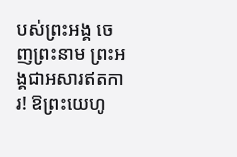បស់ព្រះអង្គ ចេញព្រះនាម ព្រះអង្គជាអសារឥតការ! ឱព្រះយេហូ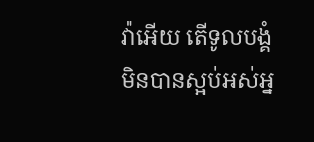វ៉ាអើយ តើទូលបង្គំមិនបានស្អប់អស់អ្ន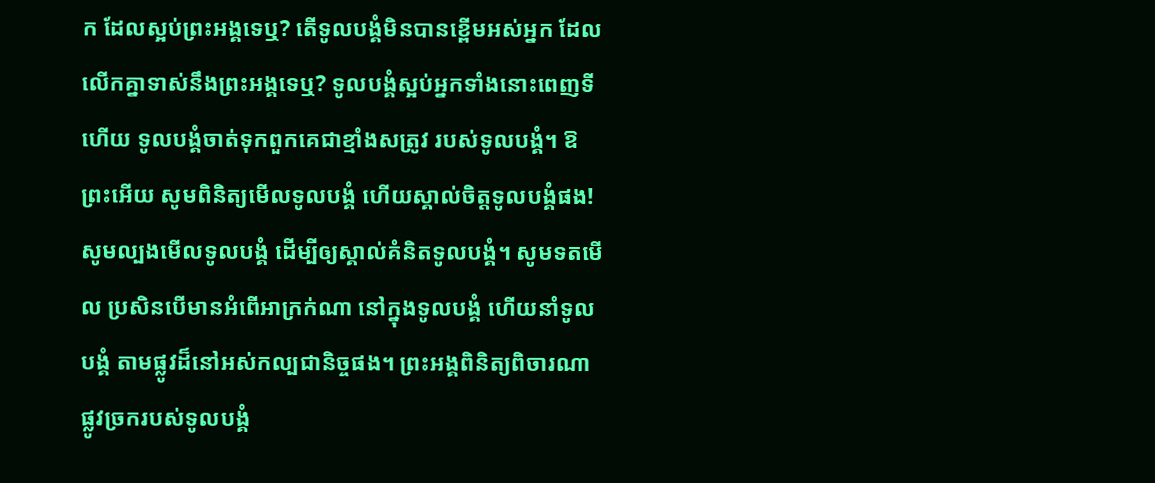ក ដែលស្អប់ព្រះអង្គទេឬ? តើទូលបង្គំមិនបានខ្ពើមអស់អ្នក ដែលលើកគ្នាទាស់នឹងព្រះអង្គទេឬ? ទូលបង្គំស្អប់អ្នកទាំងនោះពេញទីហើយ ទូលបង្គំចាត់ទុកពួកគេជាខ្មាំងសត្រូវ របស់ទូលបង្គំ។ ឱព្រះអើយ សូមពិនិត្យមើលទូលបង្គំ ហើយស្គាល់ចិត្តទូលបង្គំផង! សូមល្បងមើលទូលបង្គំ ដើម្បីឲ្យស្គាល់គំនិតទូលបង្គំ។ សូមទតមើល ប្រសិនបើមានអំពើអាក្រក់ណា នៅក្នុងទូលបង្គំ ហើយនាំទូលបង្គំ តាមផ្លូវដ៏នៅអស់កល្បជានិច្ចផង។ ព្រះអង្គពិនិត្យពិចារណាផ្លូវច្រករបស់ទូលបង្គំ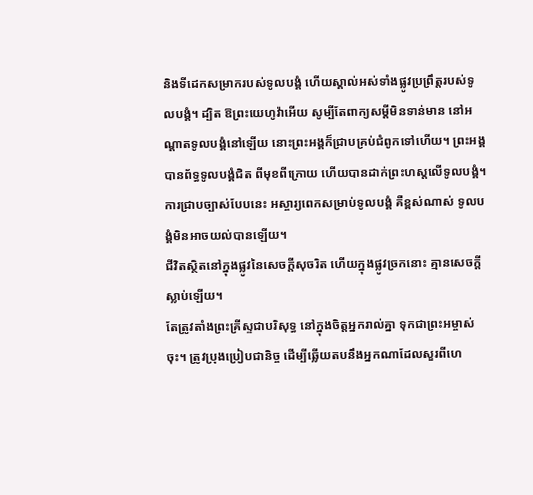និងទីដេកសម្រាករបស់ទូលបង្គំ ហើយស្គាល់អស់ទាំងផ្លូវប្រព្រឹត្តរបស់ទូលបង្គំ។ ដ្បិត ឱព្រះយេហូវ៉ាអើយ សូម្បីតែពាក្យសម្ដីមិនទាន់មាន នៅអណ្ដាតទូលបង្គំនៅឡើយ នោះព្រះអង្គក៏ជ្រាបគ្រប់ជំពូកទៅហើយ។ ព្រះអង្គបានព័ទ្ធទូលបង្គំជិត ពីមុខពីក្រោយ ហើយបានដាក់ព្រះហស្តលើទូលបង្គំ។ ការជ្រាបច្បាស់បែបនេះ អស្ចារ្យពេកសម្រាប់ទូលបង្គំ គឺខ្ពស់ណាស់ ទូលបង្គំមិនអាចយល់បានឡើយ។
ជីវិតស្ថិតនៅក្នុងផ្លូវនៃសេចក្ដីសុចរិត ហើយក្នុងផ្លូវច្រកនោះ គ្មានសេចក្ដីស្លាប់ឡើយ។
តែត្រូវតាំងព្រះគ្រីស្ទជាបរិសុទ្ធ នៅក្នុងចិត្តអ្នករាល់គ្នា ទុកជាព្រះអម្ចាស់ចុះ។ ត្រូវប្រុងប្រៀបជានិច្ច ដើម្បីឆ្លើយតបនឹងអ្នកណាដែលសួរពីហេ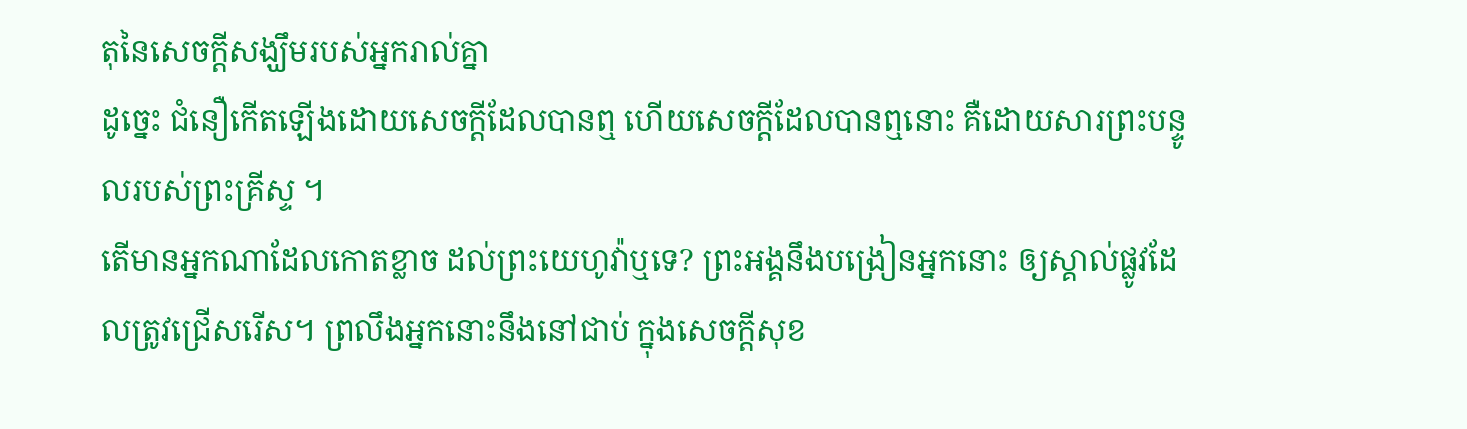តុនៃសេចក្តីសង្ឃឹមរបស់អ្នករាល់គ្នា
ដូច្នេះ ជំនឿកើតឡើងដោយសេចក្ដីដែលបានឮ ហើយសេចក្ដីដែលបានឮនោះ គឺដោយសារព្រះបន្ទូលរបស់ព្រះគ្រីស្ទ ។
តើមានអ្នកណាដែលកោតខ្លាច ដល់ព្រះយេហូវ៉ាឬទេ? ព្រះអង្គនឹងបង្រៀនអ្នកនោះ ឲ្យស្គាល់ផ្លូវដែលត្រូវជ្រើសរើស។ ព្រលឹងអ្នកនោះនឹងនៅជាប់ ក្នុងសេចក្ដីសុខ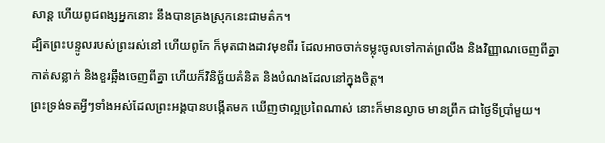សាន្ត ហើយពូជពង្សអ្នកនោះ នឹងបានគ្រងស្រុកនេះជាមត៌ក។
ដ្បិតព្រះបន្ទូលរបស់ព្រះរស់នៅ ហើយពូកែ ក៏មុតជាងដាវមុខពីរ ដែលអាចចាក់ទម្លុះចូលទៅកាត់ព្រលឹង និងវិញ្ញាណចេញពីគ្នា កាត់សន្លាក់ និងខួរឆ្អឹងចេញពីគ្នា ហើយក៏វិនិច្ឆ័យគំនិត និងបំណងដែលនៅក្នុងចិត្ត។
ព្រះទ្រង់ទតអ្វីៗទាំងអស់ដែលព្រះអង្គបានបង្កើតមក ឃើញថាល្អប្រពៃណាស់ នោះក៏មានល្ងាច មានព្រឹក ជាថ្ងៃទីប្រាំមួយ។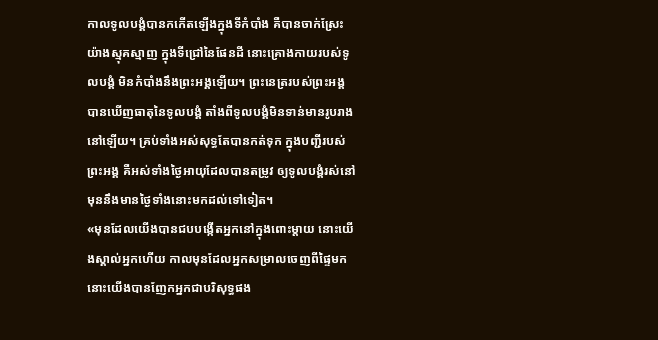កាលទូលបង្គំបានកកើតឡើងក្នុងទីកំបាំង គឺបានចាក់ស្រែះយ៉ាងស្មុគស្មាញ ក្នុងទីជ្រៅនៃផែនដី នោះគ្រោងកាយរបស់ទូលបង្គំ មិនកំបាំងនឹងព្រះអង្គឡើយ។ ព្រះនេត្ររបស់ព្រះអង្គ បានឃើញធាតុនៃទូលបង្គំ តាំងពីទូលបង្គំមិនទាន់មានរូបរាងនៅឡើយ។ គ្រប់ទាំងអស់សុទ្ធតែបានកត់ទុក ក្នុងបញ្ជីរបស់ព្រះអង្គ គឺអស់ទាំងថ្ងៃអាយុដែលបានតម្រូវ ឲ្យទូលបង្គំរស់នៅ មុននឹងមានថ្ងៃទាំងនោះមកដល់ទៅទៀត។
«មុនដែលយើងបានជបបង្កើតអ្នកនៅក្នុងពោះម្តាយ នោះយើងស្គាល់អ្នកហើយ កាលមុនដែលអ្នកសម្រាលចេញពីផ្ទៃមក នោះយើងបានញែកអ្នកជាបរិសុទ្ធផង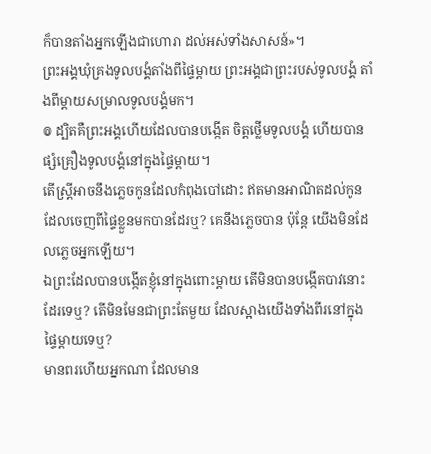ក៏បានតាំងអ្នកឡើងជាហោរា ដល់អស់ទាំងសាសន៍»។
ព្រះអង្គឃុំគ្រងទូលបង្គំតាំងពីផ្ទៃម្ដាយ ព្រះអង្គជាព្រះរបស់ទូលបង្គំ តាំងពីម្ដាយសម្រាលទូលបង្គំមក។
៙ ដ្បិតគឺព្រះអង្គហើយដែលបានបង្កើត ចិត្តថ្លើមទូលបង្គំ ហើយបានផ្សំគ្រឿងទូលបង្គំនៅក្នុងផ្ទៃម្តាយ។
តើស្ត្រីអាចនឹងភ្លេចកូនដែលកំពុងបៅដោះ ឥតមានអាណិតដល់កូនដែលចេញពីផ្ទៃខ្លួនមកបានដែរឬ? គេនឹងភ្លេចបាន ប៉ុន្តែ យើងមិនដែលភ្លេចអ្នកឡើយ។
ឯព្រះដែលបានបង្កើតខ្ញុំនៅក្នុងពោះម្តាយ តើមិនបានបង្កើតបាវនោះដែរទេឬ? តើមិនមែនជាព្រះតែមួយ ដែលស្អាងយើងទាំងពីរនៅក្នុងផ្ទៃម្តាយទេឬ?
មានពរហើយអ្នកណា ដែលមាន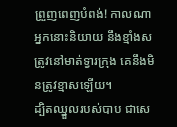ព្រួញពេញបំពង់! កាលណាអ្នកនោះនិយាយ នឹងខ្មាំងសត្រូវនៅមាត់ទ្វារក្រុង គេនឹងមិនត្រូវខ្មាសឡើយ។
ដ្បិតឈ្នួលរបស់បាប ជាសេ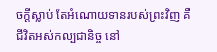ចក្តីស្លាប់ តែអំណោយទានរបស់ព្រះវិញ គឺជីវិតអស់កល្បជានិច្ច នៅ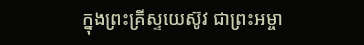ក្នុងព្រះគ្រីស្ទយេស៊ូវ ជាព្រះអម្ចា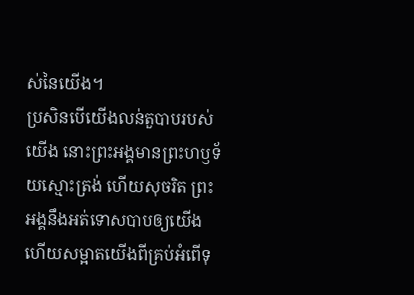ស់នៃយើង។
ប្រសិនបើយើងលន់តួបាបរបស់យើង នោះព្រះអង្គមានព្រះហឫទ័យស្មោះត្រង់ ហើយសុចរិត ព្រះអង្គនឹងអត់ទោសបាបឲ្យយើង ហើយសម្អាតយើងពីគ្រប់អំពើទុ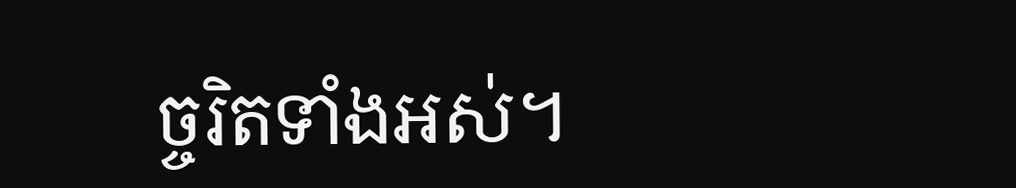ច្ចរិតទាំងអស់។